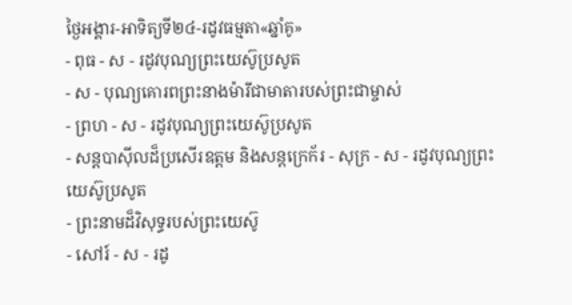ថ្ងៃអង្គារ-អាទិត្យទី២៤-រដូវធម្មតា«ឆ្នាំគូ»
- ពុធ - ស - រដូវបុណ្យព្រះយេស៊ូប្រសូត
- ស - បុណ្យគោរពព្រះនាងម៉ារីជាមាតារបស់ព្រះជាម្ចាស់
- ព្រហ - ស - រដូវបុណ្យព្រះយេស៊ូប្រសូត
- សន្ដបាស៊ីលដ៏ប្រសើរឧត្ដម និងសន្ដក្រេក័រ - សុក្រ - ស - រដូវបុណ្យព្រះយេស៊ូប្រសូត
- ព្រះនាមដ៏វិសុទ្ធរបស់ព្រះយេស៊ូ
- សៅរ៍ - ស - រដូ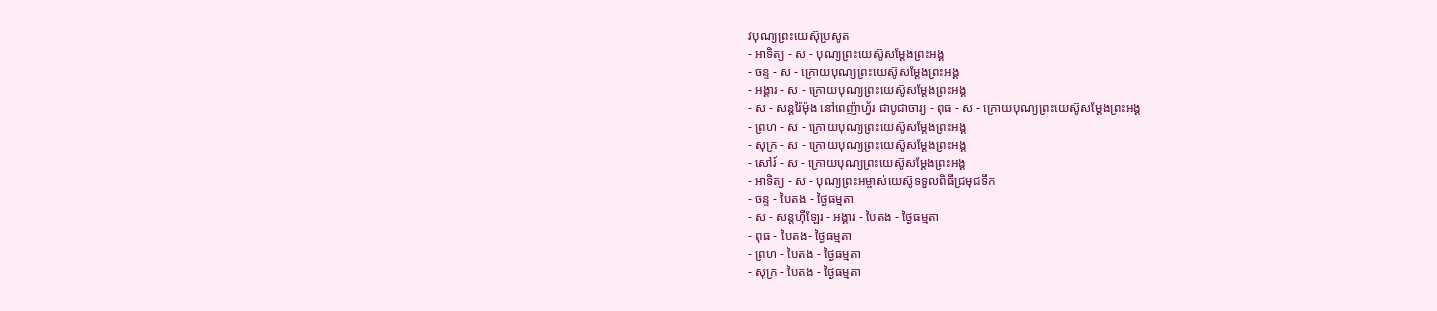វបុណ្យព្រះយេស៊ុប្រសូត
- អាទិត្យ - ស - បុណ្យព្រះយេស៊ូសម្ដែងព្រះអង្គ
- ចន្ទ - ស - ក្រោយបុណ្យព្រះយេស៊ូសម្ដែងព្រះអង្គ
- អង្គារ - ស - ក្រោយបុណ្យព្រះយេស៊ូសម្ដែងព្រះអង្គ
- ស - សន្ដរ៉ៃម៉ុង នៅពេញ៉ាហ្វ័រ ជាបូជាចារ្យ - ពុធ - ស - ក្រោយបុណ្យព្រះយេស៊ូសម្ដែងព្រះអង្គ
- ព្រហ - ស - ក្រោយបុណ្យព្រះយេស៊ូសម្ដែងព្រះអង្គ
- សុក្រ - ស - ក្រោយបុណ្យព្រះយេស៊ូសម្ដែងព្រះអង្គ
- សៅរ៍ - ស - ក្រោយបុណ្យព្រះយេស៊ូសម្ដែងព្រះអង្គ
- អាទិត្យ - ស - បុណ្យព្រះអម្ចាស់យេស៊ូទទួលពិធីជ្រមុជទឹក
- ចន្ទ - បៃតង - ថ្ងៃធម្មតា
- ស - សន្ដហ៊ីឡែរ - អង្គារ - បៃតង - ថ្ងៃធម្មតា
- ពុធ - បៃតង- ថ្ងៃធម្មតា
- ព្រហ - បៃតង - ថ្ងៃធម្មតា
- សុក្រ - បៃតង - ថ្ងៃធម្មតា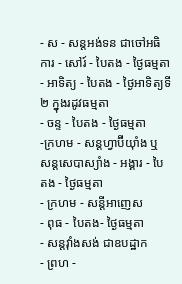- ស - សន្ដអង់ទន ជាចៅអធិការ - សៅរ៍ - បៃតង - ថ្ងៃធម្មតា
- អាទិត្យ - បៃតង - ថ្ងៃអាទិត្យទី២ ក្នុងរដូវធម្មតា
- ចន្ទ - បៃតង - ថ្ងៃធម្មតា
-ក្រហម - សន្ដហ្វាប៊ីយ៉ាំង ឬ សន្ដសេបាស្យាំង - អង្គារ - បៃតង - ថ្ងៃធម្មតា
- ក្រហម - សន្ដីអាញេស
- ពុធ - បៃតង- ថ្ងៃធម្មតា
- សន្ដវ៉ាំងសង់ ជាឧបដ្ឋាក
- ព្រហ -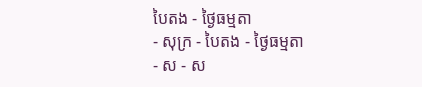បៃតង - ថ្ងៃធម្មតា
- សុក្រ - បៃតង - ថ្ងៃធម្មតា
- ស - ស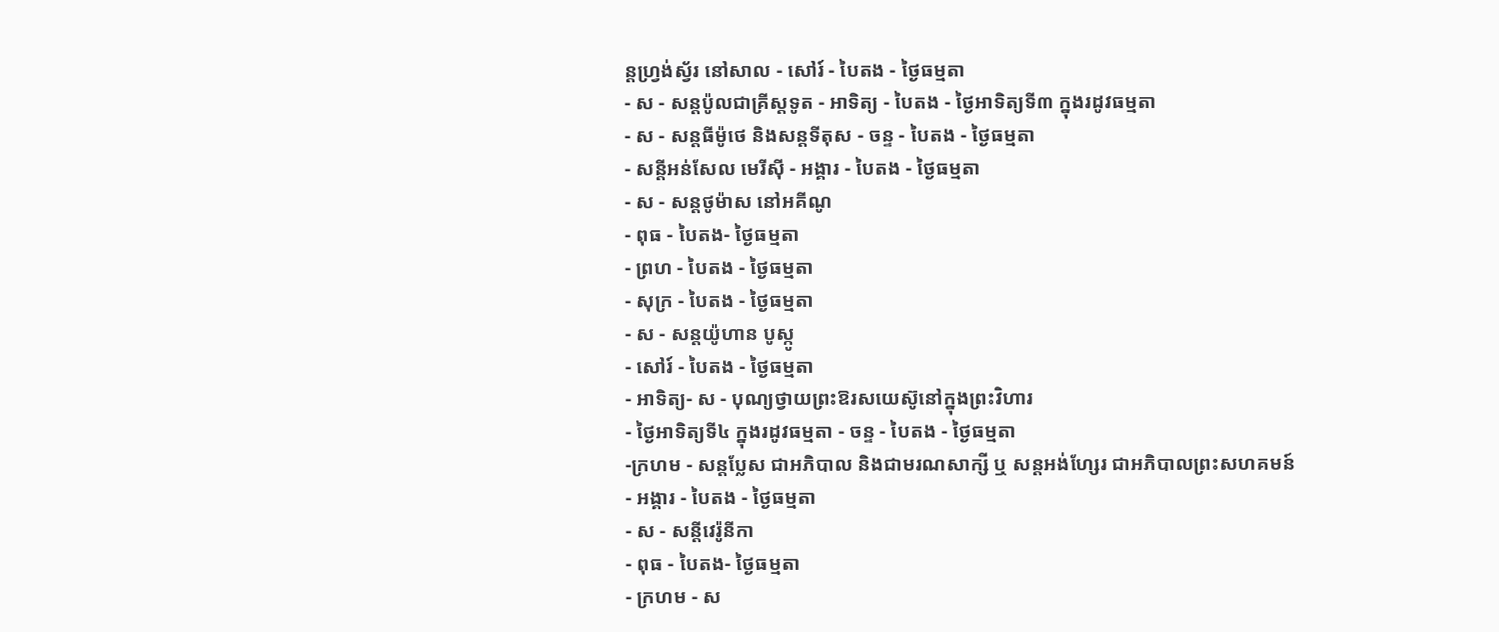ន្ដហ្វ្រង់ស្វ័រ នៅសាល - សៅរ៍ - បៃតង - ថ្ងៃធម្មតា
- ស - សន្ដប៉ូលជាគ្រីស្ដទូត - អាទិត្យ - បៃតង - ថ្ងៃអាទិត្យទី៣ ក្នុងរដូវធម្មតា
- ស - សន្ដធីម៉ូថេ និងសន្ដទីតុស - ចន្ទ - បៃតង - ថ្ងៃធម្មតា
- សន្ដីអន់សែល មេរីស៊ី - អង្គារ - បៃតង - ថ្ងៃធម្មតា
- ស - សន្ដថូម៉ាស នៅអគីណូ
- ពុធ - បៃតង- ថ្ងៃធម្មតា
- ព្រហ - បៃតង - ថ្ងៃធម្មតា
- សុក្រ - បៃតង - ថ្ងៃធម្មតា
- ស - សន្ដយ៉ូហាន បូស្កូ
- សៅរ៍ - បៃតង - ថ្ងៃធម្មតា
- អាទិត្យ- ស - បុណ្យថ្វាយព្រះឱរសយេស៊ូនៅក្នុងព្រះវិហារ
- ថ្ងៃអាទិត្យទី៤ ក្នុងរដូវធម្មតា - ចន្ទ - បៃតង - ថ្ងៃធម្មតា
-ក្រហម - សន្ដប្លែស ជាអភិបាល និងជាមរណសាក្សី ឬ សន្ដអង់ហ្សែរ ជាអភិបាលព្រះសហគមន៍
- អង្គារ - បៃតង - ថ្ងៃធម្មតា
- ស - សន្ដីវេរ៉ូនីកា
- ពុធ - បៃតង- ថ្ងៃធម្មតា
- ក្រហម - ស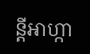ន្ដីអាហ្កា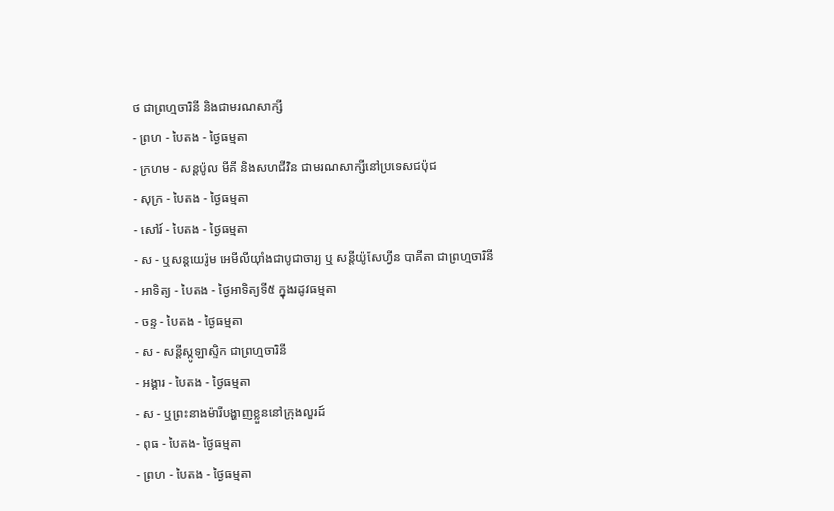ថ ជាព្រហ្មចារិនី និងជាមរណសាក្សី
- ព្រហ - បៃតង - ថ្ងៃធម្មតា
- ក្រហម - សន្ដប៉ូល មីគី និងសហជីវិន ជាមរណសាក្សីនៅប្រទេសជប៉ុជ
- សុក្រ - បៃតង - ថ្ងៃធម្មតា
- សៅរ៍ - បៃតង - ថ្ងៃធម្មតា
- ស - ឬសន្ដយេរ៉ូម អេមីលីយ៉ាំងជាបូជាចារ្យ ឬ សន្ដីយ៉ូសែហ្វីន បាគីតា ជាព្រហ្មចារិនី
- អាទិត្យ - បៃតង - ថ្ងៃអាទិត្យទី៥ ក្នុងរដូវធម្មតា
- ចន្ទ - បៃតង - ថ្ងៃធម្មតា
- ស - សន្ដីស្កូឡាស្ទិក ជាព្រហ្មចារិនី
- អង្គារ - បៃតង - ថ្ងៃធម្មតា
- ស - ឬព្រះនាងម៉ារីបង្ហាញខ្លួននៅក្រុងលួរដ៍
- ពុធ - បៃតង- ថ្ងៃធម្មតា
- ព្រហ - បៃតង - ថ្ងៃធម្មតា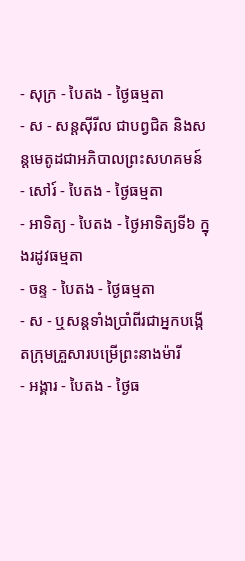- សុក្រ - បៃតង - ថ្ងៃធម្មតា
- ស - សន្ដស៊ីរីល ជាបព្វជិត និងសន្ដមេតូដជាអភិបាលព្រះសហគមន៍
- សៅរ៍ - បៃតង - ថ្ងៃធម្មតា
- អាទិត្យ - បៃតង - ថ្ងៃអាទិត្យទី៦ ក្នុងរដូវធម្មតា
- ចន្ទ - បៃតង - ថ្ងៃធម្មតា
- ស - ឬសន្ដទាំងប្រាំពីរជាអ្នកបង្កើតក្រុមគ្រួសារបម្រើព្រះនាងម៉ារី
- អង្គារ - បៃតង - ថ្ងៃធ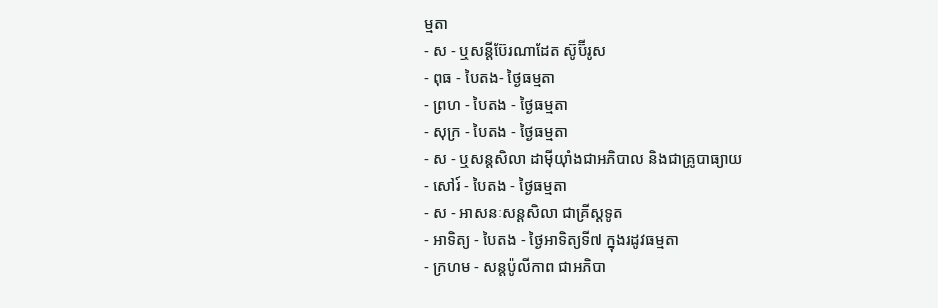ម្មតា
- ស - ឬសន្ដីប៊ែរណាដែត ស៊ូប៊ីរូស
- ពុធ - បៃតង- ថ្ងៃធម្មតា
- ព្រហ - បៃតង - ថ្ងៃធម្មតា
- សុក្រ - បៃតង - ថ្ងៃធម្មតា
- ស - ឬសន្ដសិលា ដាម៉ីយ៉ាំងជាអភិបាល និងជាគ្រូបាធ្យាយ
- សៅរ៍ - បៃតង - ថ្ងៃធម្មតា
- ស - អាសនៈសន្ដសិលា ជាគ្រីស្ដទូត
- អាទិត្យ - បៃតង - ថ្ងៃអាទិត្យទី៧ ក្នុងរដូវធម្មតា
- ក្រហម - សន្ដប៉ូលីកាព ជាអភិបា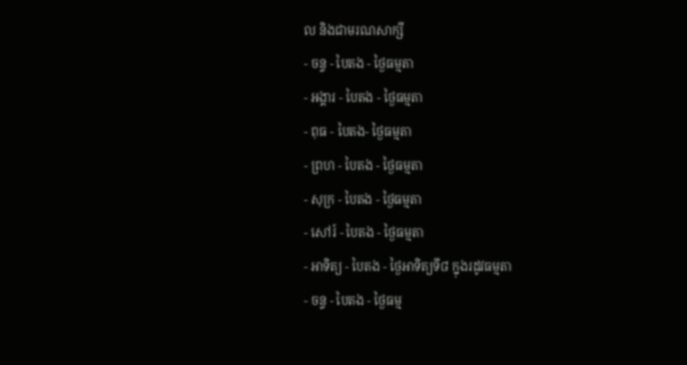ល និងជាមរណសាក្សី
- ចន្ទ - បៃតង - ថ្ងៃធម្មតា
- អង្គារ - បៃតង - ថ្ងៃធម្មតា
- ពុធ - បៃតង- ថ្ងៃធម្មតា
- ព្រហ - បៃតង - ថ្ងៃធម្មតា
- សុក្រ - បៃតង - ថ្ងៃធម្មតា
- សៅរ៍ - បៃតង - ថ្ងៃធម្មតា
- អាទិត្យ - បៃតង - ថ្ងៃអាទិត្យទី៨ ក្នុងរដូវធម្មតា
- ចន្ទ - បៃតង - ថ្ងៃធម្ម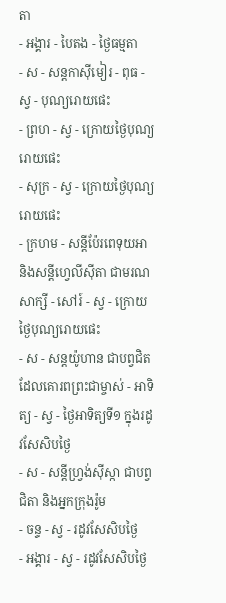តា
- អង្គារ - បៃតង - ថ្ងៃធម្មតា
- ស - សន្ដកាស៊ីមៀរ - ពុធ - ស្វ - បុណ្យរោយផេះ
- ព្រហ - ស្វ - ក្រោយថ្ងៃបុណ្យរោយផេះ
- សុក្រ - ស្វ - ក្រោយថ្ងៃបុណ្យរោយផេះ
- ក្រហម - សន្ដីប៉ែរពេទុយអា និងសន្ដីហ្វេលីស៊ីតា ជាមរណសាក្សី - សៅរ៍ - ស្វ - ក្រោយថ្ងៃបុណ្យរោយផេះ
- ស - សន្ដយ៉ូហាន ជាបព្វជិតដែលគោរពព្រះជាម្ចាស់ - អាទិត្យ - ស្វ - ថ្ងៃអាទិត្យទី១ ក្នុងរដូវសែសិបថ្ងៃ
- ស - សន្ដីហ្វ្រង់ស៊ីស្កា ជាបព្វជិតា និងអ្នកក្រុងរ៉ូម
- ចន្ទ - ស្វ - រដូវសែសិបថ្ងៃ
- អង្គារ - ស្វ - រដូវសែសិបថ្ងៃ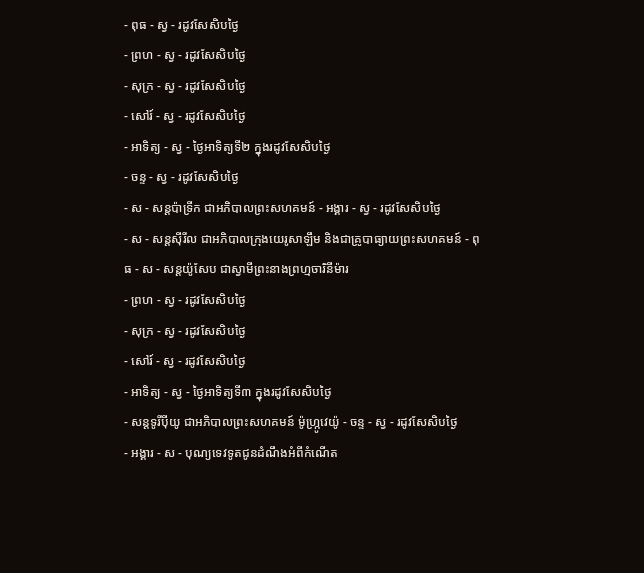- ពុធ - ស្វ - រដូវសែសិបថ្ងៃ
- ព្រហ - ស្វ - រដូវសែសិបថ្ងៃ
- សុក្រ - ស្វ - រដូវសែសិបថ្ងៃ
- សៅរ៍ - ស្វ - រដូវសែសិបថ្ងៃ
- អាទិត្យ - ស្វ - ថ្ងៃអាទិត្យទី២ ក្នុងរដូវសែសិបថ្ងៃ
- ចន្ទ - ស្វ - រដូវសែសិបថ្ងៃ
- ស - សន្ដប៉ាទ្រីក ជាអភិបាលព្រះសហគមន៍ - អង្គារ - ស្វ - រដូវសែសិបថ្ងៃ
- ស - សន្ដស៊ីរីល ជាអភិបាលក្រុងយេរូសាឡឹម និងជាគ្រូបាធ្យាយព្រះសហគមន៍ - ពុធ - ស - សន្ដយ៉ូសែប ជាស្វាមីព្រះនាងព្រហ្មចារិនីម៉ារ
- ព្រហ - ស្វ - រដូវសែសិបថ្ងៃ
- សុក្រ - ស្វ - រដូវសែសិបថ្ងៃ
- សៅរ៍ - ស្វ - រដូវសែសិបថ្ងៃ
- អាទិត្យ - ស្វ - ថ្ងៃអាទិត្យទី៣ ក្នុងរដូវសែសិបថ្ងៃ
- សន្ដទូរីប៉ីយូ ជាអភិបាលព្រះសហគមន៍ ម៉ូហ្ក្រូវេយ៉ូ - ចន្ទ - ស្វ - រដូវសែសិបថ្ងៃ
- អង្គារ - ស - បុណ្យទេវទូតជូនដំណឹងអំពីកំណើត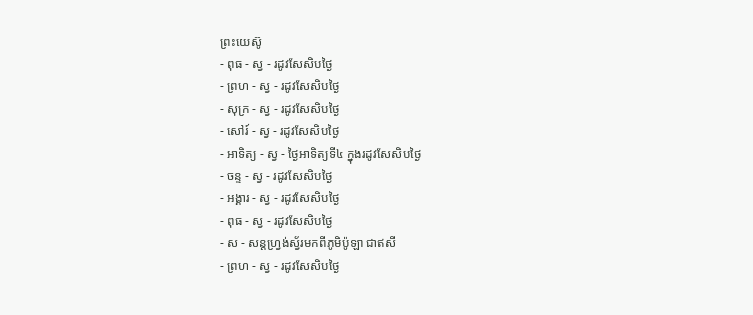ព្រះយេស៊ូ
- ពុធ - ស្វ - រដូវសែសិបថ្ងៃ
- ព្រហ - ស្វ - រដូវសែសិបថ្ងៃ
- សុក្រ - ស្វ - រដូវសែសិបថ្ងៃ
- សៅរ៍ - ស្វ - រដូវសែសិបថ្ងៃ
- អាទិត្យ - ស្វ - ថ្ងៃអាទិត្យទី៤ ក្នុងរដូវសែសិបថ្ងៃ
- ចន្ទ - ស្វ - រដូវសែសិបថ្ងៃ
- អង្គារ - ស្វ - រដូវសែសិបថ្ងៃ
- ពុធ - ស្វ - រដូវសែសិបថ្ងៃ
- ស - សន្ដហ្វ្រង់ស្វ័រមកពីភូមិប៉ូឡា ជាឥសី
- ព្រហ - ស្វ - រដូវសែសិបថ្ងៃ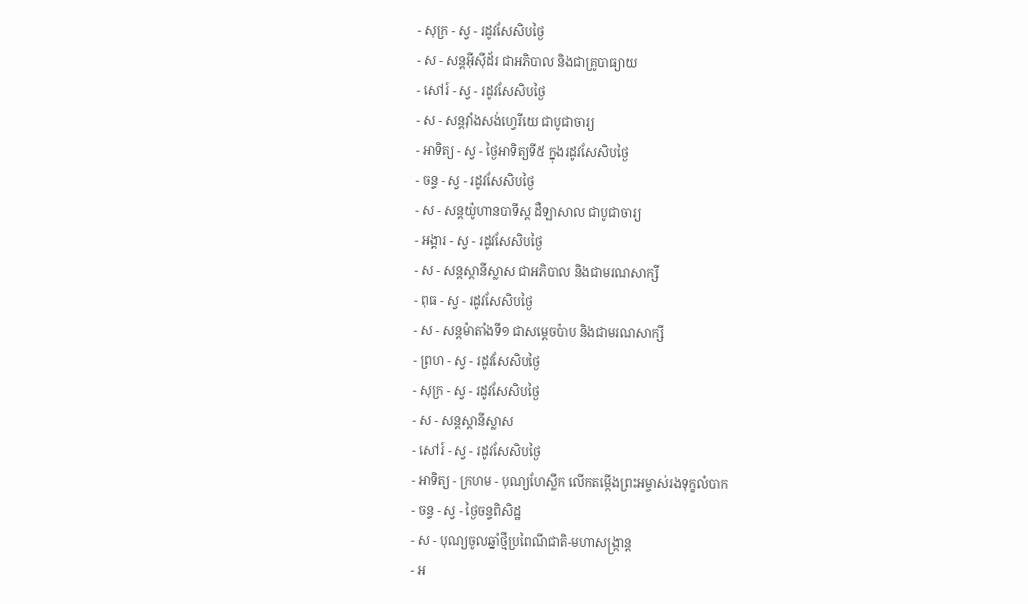- សុក្រ - ស្វ - រដូវសែសិបថ្ងៃ
- ស - សន្ដអ៊ីស៊ីដ័រ ជាអភិបាល និងជាគ្រូបាធ្យាយ
- សៅរ៍ - ស្វ - រដូវសែសិបថ្ងៃ
- ស - សន្ដវ៉ាំងសង់ហ្វេរីយេ ជាបូជាចារ្យ
- អាទិត្យ - ស្វ - ថ្ងៃអាទិត្យទី៥ ក្នុងរដូវសែសិបថ្ងៃ
- ចន្ទ - ស្វ - រដូវសែសិបថ្ងៃ
- ស - សន្ដយ៉ូហានបាទីស្ដ ដឺឡាសាល ជាបូជាចារ្យ
- អង្គារ - ស្វ - រដូវសែសិបថ្ងៃ
- ស - សន្ដស្ដានីស្លាស ជាអភិបាល និងជាមរណសាក្សី
- ពុធ - ស្វ - រដូវសែសិបថ្ងៃ
- ស - សន្ដម៉ាតាំងទី១ ជាសម្ដេចប៉ាប និងជាមរណសាក្សី
- ព្រហ - ស្វ - រដូវសែសិបថ្ងៃ
- សុក្រ - ស្វ - រដូវសែសិបថ្ងៃ
- ស - សន្ដស្ដានីស្លាស
- សៅរ៍ - ស្វ - រដូវសែសិបថ្ងៃ
- អាទិត្យ - ក្រហម - បុណ្យហែស្លឹក លើកតម្កើងព្រះអម្ចាស់រងទុក្ខលំបាក
- ចន្ទ - ស្វ - ថ្ងៃចន្ទពិសិដ្ឋ
- ស - បុណ្យចូលឆ្នាំថ្មីប្រពៃណីជាតិ-មហាសង្រ្កាន្ដ
- អ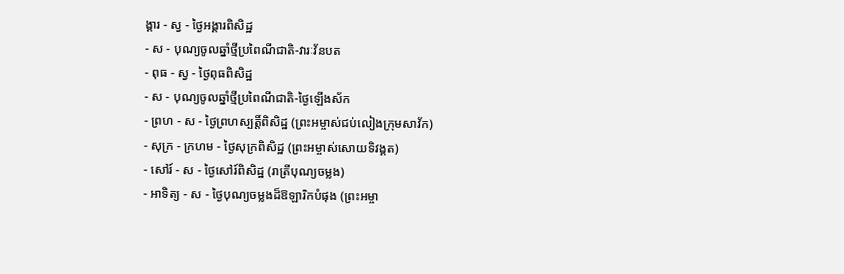ង្គារ - ស្វ - ថ្ងៃអង្គារពិសិដ្ឋ
- ស - បុណ្យចូលឆ្នាំថ្មីប្រពៃណីជាតិ-វារៈវ័នបត
- ពុធ - ស្វ - ថ្ងៃពុធពិសិដ្ឋ
- ស - បុណ្យចូលឆ្នាំថ្មីប្រពៃណីជាតិ-ថ្ងៃឡើងស័ក
- ព្រហ - ស - ថ្ងៃព្រហស្បត្ដិ៍ពិសិដ្ឋ (ព្រះអម្ចាស់ជប់លៀងក្រុមសាវ័ក)
- សុក្រ - ក្រហម - ថ្ងៃសុក្រពិសិដ្ឋ (ព្រះអម្ចាស់សោយទិវង្គត)
- សៅរ៍ - ស - ថ្ងៃសៅរ៍ពិសិដ្ឋ (រាត្រីបុណ្យចម្លង)
- អាទិត្យ - ស - ថ្ងៃបុណ្យចម្លងដ៏ឱឡារិកបំផុង (ព្រះអម្ចា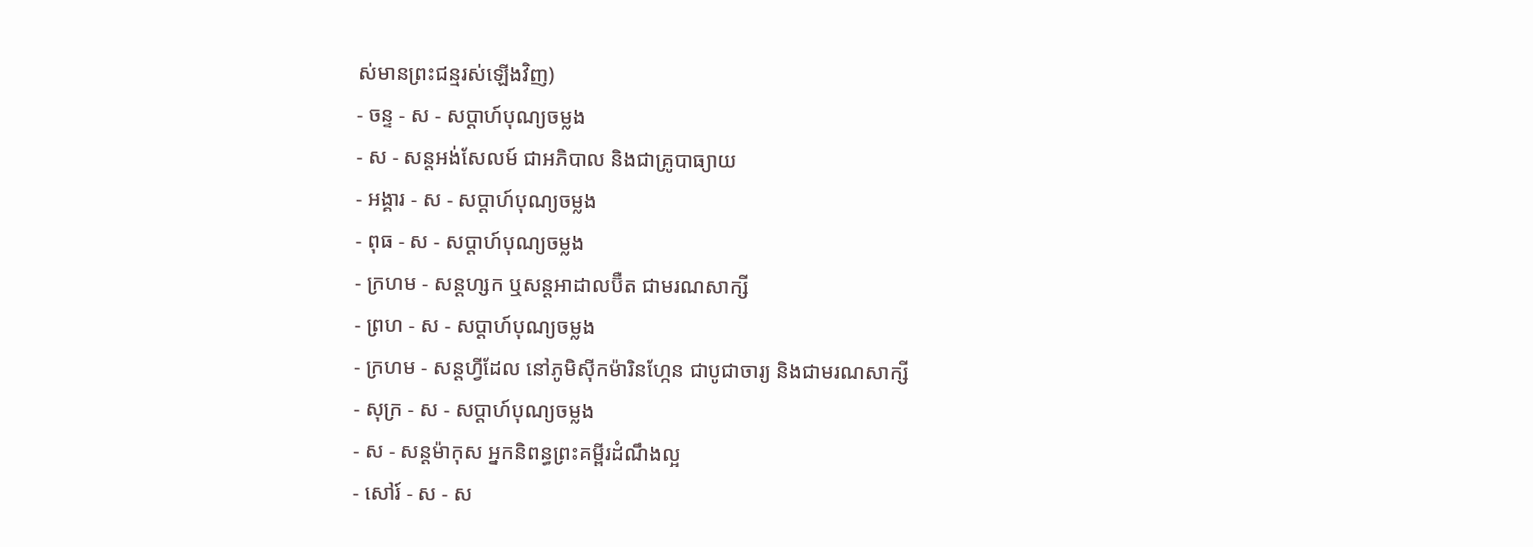ស់មានព្រះជន្មរស់ឡើងវិញ)
- ចន្ទ - ស - សប្ដាហ៍បុណ្យចម្លង
- ស - សន្ដអង់សែលម៍ ជាអភិបាល និងជាគ្រូបាធ្យាយ
- អង្គារ - ស - សប្ដាហ៍បុណ្យចម្លង
- ពុធ - ស - សប្ដាហ៍បុណ្យចម្លង
- ក្រហម - សន្ដហ្សក ឬសន្ដអាដាលប៊ឺត ជាមរណសាក្សី
- ព្រហ - ស - សប្ដាហ៍បុណ្យចម្លង
- ក្រហម - សន្ដហ្វីដែល នៅភូមិស៊ីកម៉ារិនហ្កែន ជាបូជាចារ្យ និងជាមរណសាក្សី
- សុក្រ - ស - សប្ដាហ៍បុណ្យចម្លង
- ស - សន្ដម៉ាកុស អ្នកនិពន្ធព្រះគម្ពីរដំណឹងល្អ
- សៅរ៍ - ស - ស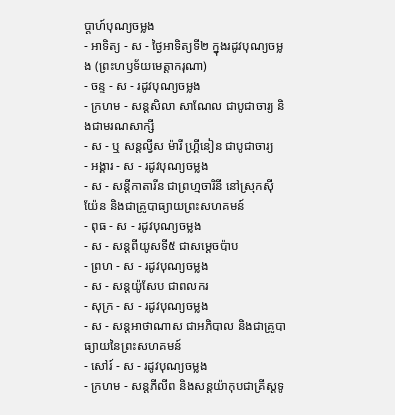ប្ដាហ៍បុណ្យចម្លង
- អាទិត្យ - ស - ថ្ងៃអាទិត្យទី២ ក្នុងរដូវបុណ្យចម្លង (ព្រះហឫទ័យមេត្ដាករុណា)
- ចន្ទ - ស - រដូវបុណ្យចម្លង
- ក្រហម - សន្ដសិលា សាណែល ជាបូជាចារ្យ និងជាមរណសាក្សី
- ស - ឬ សន្ដល្វីស ម៉ារី ហ្គ្រីនៀន ជាបូជាចារ្យ
- អង្គារ - ស - រដូវបុណ្យចម្លង
- ស - សន្ដីកាតារីន ជាព្រហ្មចារិនី នៅស្រុកស៊ីយ៉ែន និងជាគ្រូបាធ្យាយព្រះសហគមន៍
- ពុធ - ស - រដូវបុណ្យចម្លង
- ស - សន្ដពីយូសទី៥ ជាសម្ដេចប៉ាប
- ព្រហ - ស - រដូវបុណ្យចម្លង
- ស - សន្ដយ៉ូសែប ជាពលករ
- សុក្រ - ស - រដូវបុណ្យចម្លង
- ស - សន្ដអាថាណាស ជាអភិបាល និងជាគ្រូបាធ្យាយនៃព្រះសហគមន៍
- សៅរ៍ - ស - រដូវបុណ្យចម្លង
- ក្រហម - សន្ដភីលីព និងសន្ដយ៉ាកុបជាគ្រីស្ដទូ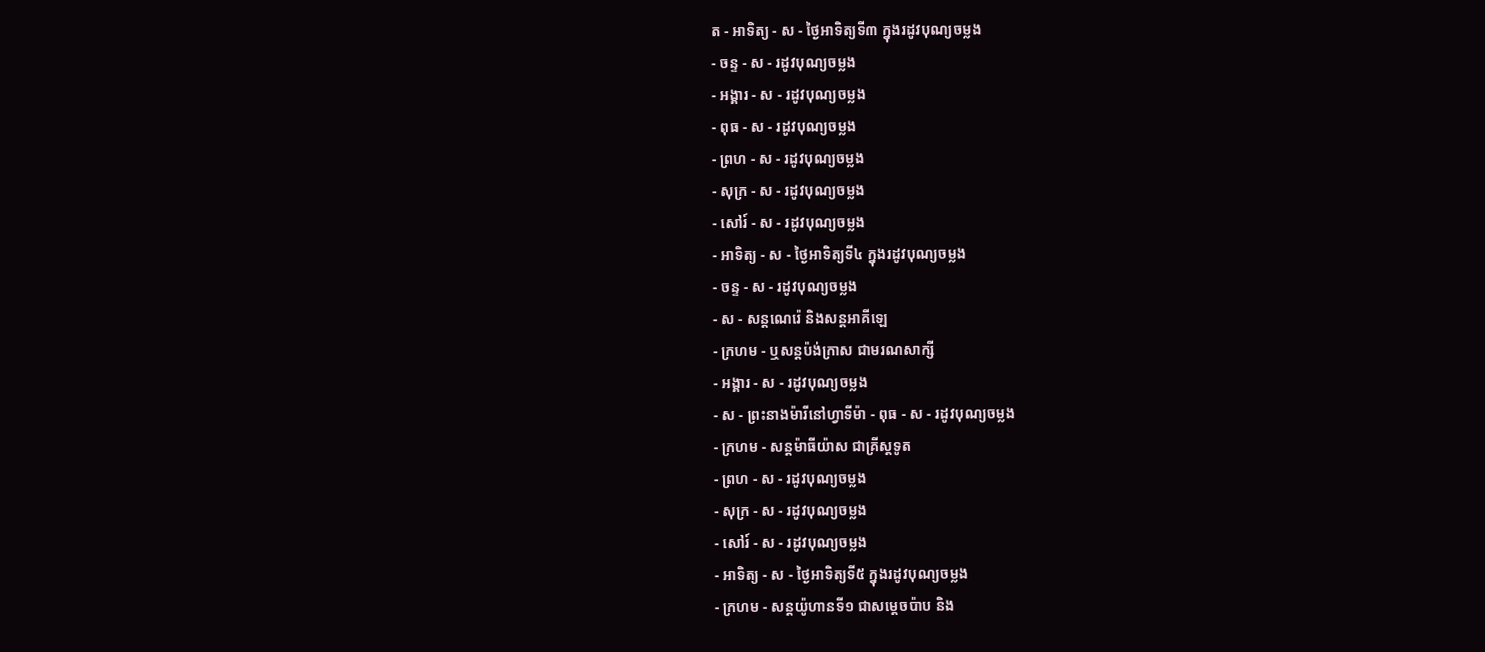ត - អាទិត្យ - ស - ថ្ងៃអាទិត្យទី៣ ក្នុងរដូវបុណ្យចម្លង
- ចន្ទ - ស - រដូវបុណ្យចម្លង
- អង្គារ - ស - រដូវបុណ្យចម្លង
- ពុធ - ស - រដូវបុណ្យចម្លង
- ព្រហ - ស - រដូវបុណ្យចម្លង
- សុក្រ - ស - រដូវបុណ្យចម្លង
- សៅរ៍ - ស - រដូវបុណ្យចម្លង
- អាទិត្យ - ស - ថ្ងៃអាទិត្យទី៤ ក្នុងរដូវបុណ្យចម្លង
- ចន្ទ - ស - រដូវបុណ្យចម្លង
- ស - សន្ដណេរ៉េ និងសន្ដអាគីឡេ
- ក្រហម - ឬសន្ដប៉ង់ក្រាស ជាមរណសាក្សី
- អង្គារ - ស - រដូវបុណ្យចម្លង
- ស - ព្រះនាងម៉ារីនៅហ្វាទីម៉ា - ពុធ - ស - រដូវបុណ្យចម្លង
- ក្រហម - សន្ដម៉ាធីយ៉ាស ជាគ្រីស្ដទូត
- ព្រហ - ស - រដូវបុណ្យចម្លង
- សុក្រ - ស - រដូវបុណ្យចម្លង
- សៅរ៍ - ស - រដូវបុណ្យចម្លង
- អាទិត្យ - ស - ថ្ងៃអាទិត្យទី៥ ក្នុងរដូវបុណ្យចម្លង
- ក្រហម - សន្ដយ៉ូហានទី១ ជាសម្ដេចប៉ាប និង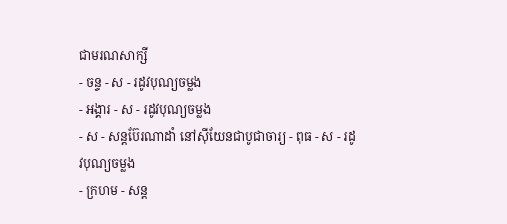ជាមរណសាក្សី
- ចន្ទ - ស - រដូវបុណ្យចម្លង
- អង្គារ - ស - រដូវបុណ្យចម្លង
- ស - សន្ដប៊ែរណាដាំ នៅស៊ីយែនជាបូជាចារ្យ - ពុធ - ស - រដូវបុណ្យចម្លង
- ក្រហម - សន្ដ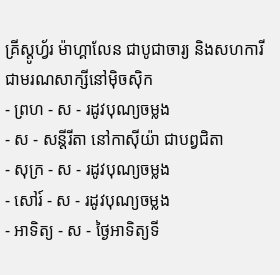គ្រីស្ដូហ្វ័រ ម៉ាហ្គាលែន ជាបូជាចារ្យ និងសហការី ជាមរណសាក្សីនៅម៉ិចស៊ិក
- ព្រហ - ស - រដូវបុណ្យចម្លង
- ស - សន្ដីរីតា នៅកាស៊ីយ៉ា ជាបព្វជិតា
- សុក្រ - ស - រដូវបុណ្យចម្លង
- សៅរ៍ - ស - រដូវបុណ្យចម្លង
- អាទិត្យ - ស - ថ្ងៃអាទិត្យទី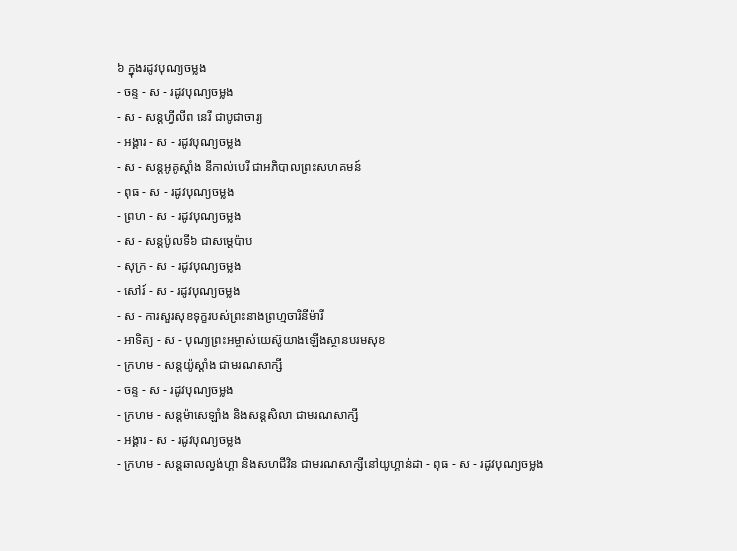៦ ក្នុងរដូវបុណ្យចម្លង
- ចន្ទ - ស - រដូវបុណ្យចម្លង
- ស - សន្ដហ្វីលីព នេរី ជាបូជាចារ្យ
- អង្គារ - ស - រដូវបុណ្យចម្លង
- ស - សន្ដអូគូស្ដាំង នីកាល់បេរី ជាអភិបាលព្រះសហគមន៍
- ពុធ - ស - រដូវបុណ្យចម្លង
- ព្រហ - ស - រដូវបុណ្យចម្លង
- ស - សន្ដប៉ូលទី៦ ជាសម្ដេប៉ាប
- សុក្រ - ស - រដូវបុណ្យចម្លង
- សៅរ៍ - ស - រដូវបុណ្យចម្លង
- ស - ការសួរសុខទុក្ខរបស់ព្រះនាងព្រហ្មចារិនីម៉ារី
- អាទិត្យ - ស - បុណ្យព្រះអម្ចាស់យេស៊ូយាងឡើងស្ថានបរមសុខ
- ក្រហម - សន្ដយ៉ូស្ដាំង ជាមរណសាក្សី
- ចន្ទ - ស - រដូវបុណ្យចម្លង
- ក្រហម - សន្ដម៉ាសេឡាំង និងសន្ដសិលា ជាមរណសាក្សី
- អង្គារ - ស - រដូវបុណ្យចម្លង
- ក្រហម - សន្ដឆាលល្វង់ហ្គា និងសហជីវិន ជាមរណសាក្សីនៅយូហ្គាន់ដា - ពុធ - ស - រដូវបុណ្យចម្លង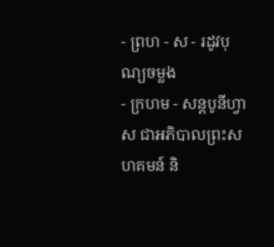- ព្រហ - ស - រដូវបុណ្យចម្លង
- ក្រហម - សន្ដបូនីហ្វាស ជាអភិបាលព្រះសហគមន៍ និ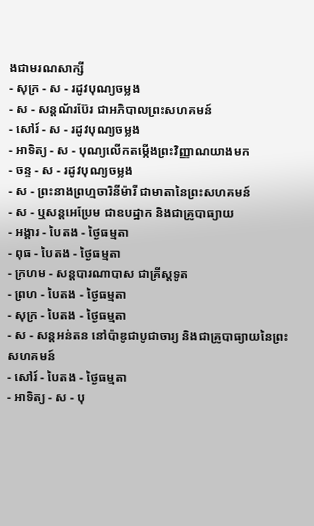ងជាមរណសាក្សី
- សុក្រ - ស - រដូវបុណ្យចម្លង
- ស - សន្ដណ័រប៊ែរ ជាអភិបាលព្រះសហគមន៍
- សៅរ៍ - ស - រដូវបុណ្យចម្លង
- អាទិត្យ - ស - បុណ្យលើកតម្កើងព្រះវិញ្ញាណយាងមក
- ចន្ទ - ស - រដូវបុណ្យចម្លង
- ស - ព្រះនាងព្រហ្មចារិនីម៉ារី ជាមាតានៃព្រះសហគមន៍
- ស - ឬសន្ដអេប្រែម ជាឧបដ្ឋាក និងជាគ្រូបាធ្យាយ
- អង្គារ - បៃតង - ថ្ងៃធម្មតា
- ពុធ - បៃតង - ថ្ងៃធម្មតា
- ក្រហម - សន្ដបារណាបាស ជាគ្រីស្ដទូត
- ព្រហ - បៃតង - ថ្ងៃធម្មតា
- សុក្រ - បៃតង - ថ្ងៃធម្មតា
- ស - សន្ដអន់តន នៅប៉ាឌូជាបូជាចារ្យ និងជាគ្រូបាធ្យាយនៃព្រះសហគមន៍
- សៅរ៍ - បៃតង - ថ្ងៃធម្មតា
- អាទិត្យ - ស - បុ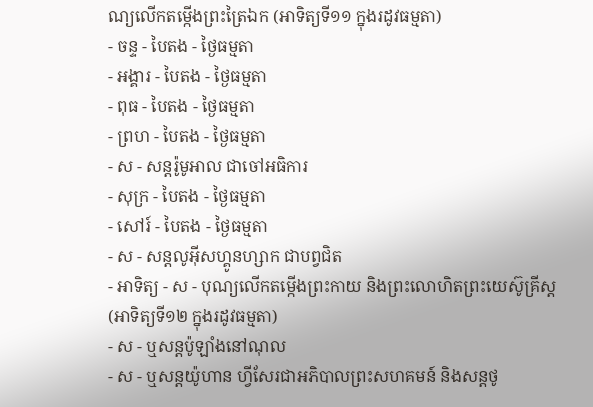ណ្យលើកតម្កើងព្រះត្រៃឯក (អាទិត្យទី១១ ក្នុងរដូវធម្មតា)
- ចន្ទ - បៃតង - ថ្ងៃធម្មតា
- អង្គារ - បៃតង - ថ្ងៃធម្មតា
- ពុធ - បៃតង - ថ្ងៃធម្មតា
- ព្រហ - បៃតង - ថ្ងៃធម្មតា
- ស - សន្ដរ៉ូមូអាល ជាចៅអធិការ
- សុក្រ - បៃតង - ថ្ងៃធម្មតា
- សៅរ៍ - បៃតង - ថ្ងៃធម្មតា
- ស - សន្ដលូអ៊ីសហ្គូនហ្សាក ជាបព្វជិត
- អាទិត្យ - ស - បុណ្យលើកតម្កើងព្រះកាយ និងព្រះលោហិតព្រះយេស៊ូគ្រីស្ដ
(អាទិត្យទី១២ ក្នុងរដូវធម្មតា)
- ស - ឬសន្ដប៉ូឡាំងនៅណុល
- ស - ឬសន្ដយ៉ូហាន ហ្វីសែរជាអភិបាលព្រះសហគមន៍ និងសន្ដថូ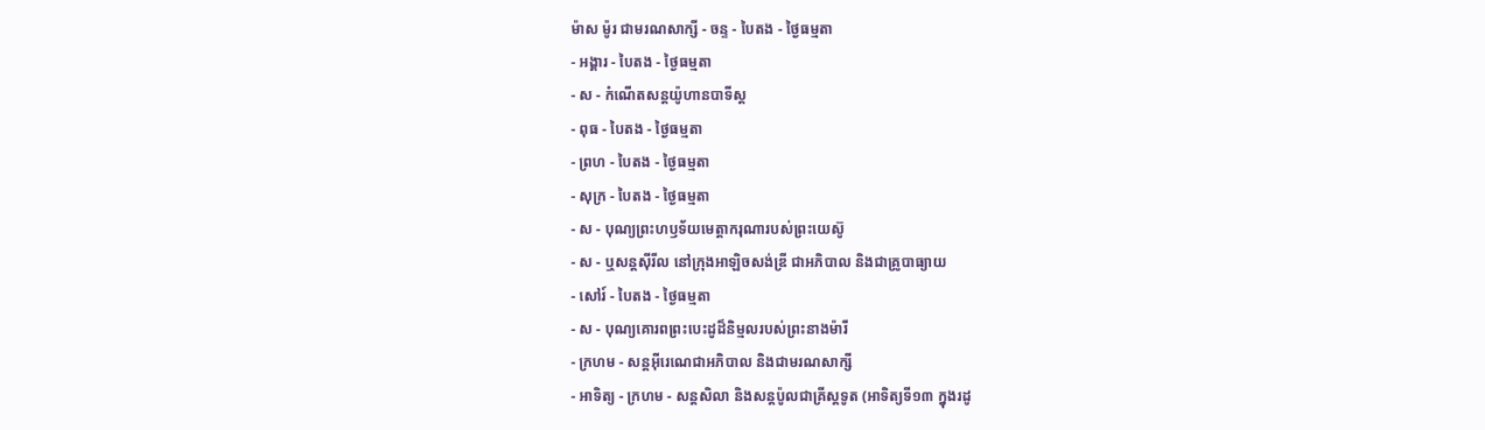ម៉ាស ម៉ូរ ជាមរណសាក្សី - ចន្ទ - បៃតង - ថ្ងៃធម្មតា
- អង្គារ - បៃតង - ថ្ងៃធម្មតា
- ស - កំណើតសន្ដយ៉ូហានបាទីស្ដ
- ពុធ - បៃតង - ថ្ងៃធម្មតា
- ព្រហ - បៃតង - ថ្ងៃធម្មតា
- សុក្រ - បៃតង - ថ្ងៃធម្មតា
- ស - បុណ្យព្រះហឫទ័យមេត្ដាករុណារបស់ព្រះយេស៊ូ
- ស - ឬសន្ដស៊ីរីល នៅក្រុងអាឡិចសង់ឌ្រី ជាអភិបាល និងជាគ្រូបាធ្យាយ
- សៅរ៍ - បៃតង - ថ្ងៃធម្មតា
- ស - បុណ្យគោរពព្រះបេះដូដ៏និម្មលរបស់ព្រះនាងម៉ារី
- ក្រហម - សន្ដអ៊ីរេណេជាអភិបាល និងជាមរណសាក្សី
- អាទិត្យ - ក្រហម - សន្ដសិលា និងសន្ដប៉ូលជាគ្រីស្ដទូត (អាទិត្យទី១៣ ក្នុងរដូ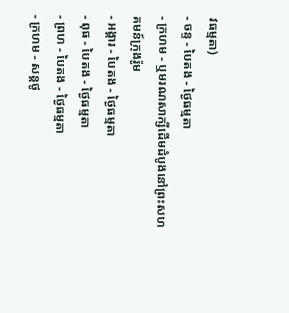វធម្មតា)
- ចន្ទ - បៃតង - ថ្ងៃធម្មតា
- ក្រហម - ឬមរណសាក្សីដើមដំបូងនៅព្រះសហគមន៍ក្រុងរ៉ូម
- អង្គារ - បៃតង - ថ្ងៃធម្មតា
- ពុធ - បៃតង - ថ្ងៃធម្មតា
- ព្រហ - បៃតង - ថ្ងៃធម្មតា
- ក្រហម - សន្ដថូ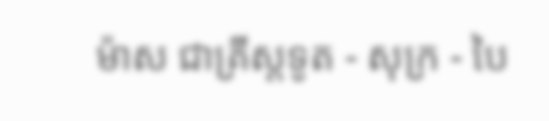ម៉ាស ជាគ្រីស្ដទូត - សុក្រ - បៃ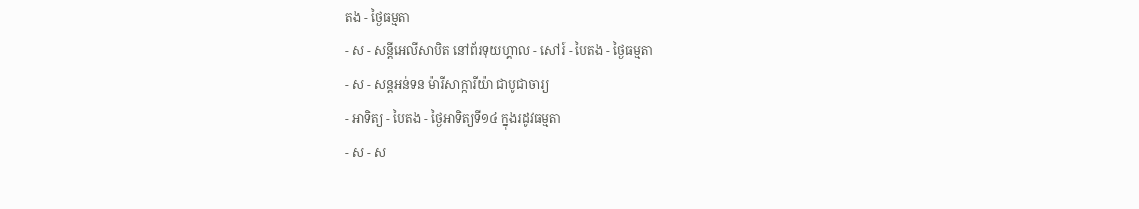តង - ថ្ងៃធម្មតា
- ស - សន្ដីអេលីសាបិត នៅព័រទុយហ្គាល - សៅរ៍ - បៃតង - ថ្ងៃធម្មតា
- ស - សន្ដអន់ទន ម៉ារីសាក្ការីយ៉ា ជាបូជាចារ្យ
- អាទិត្យ - បៃតង - ថ្ងៃអាទិត្យទី១៤ ក្នុងរដូវធម្មតា
- ស - ស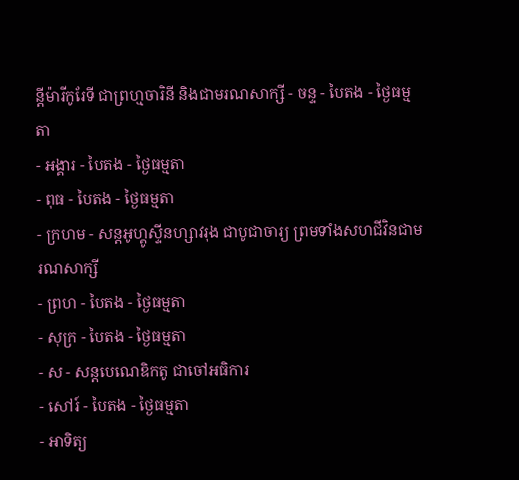ន្ដីម៉ារីកូរែទី ជាព្រហ្មចារិនី និងជាមរណសាក្សី - ចន្ទ - បៃតង - ថ្ងៃធម្មតា
- អង្គារ - បៃតង - ថ្ងៃធម្មតា
- ពុធ - បៃតង - ថ្ងៃធម្មតា
- ក្រហម - សន្ដអូហ្គូស្ទីនហ្សាវរុង ជាបូជាចារ្យ ព្រមទាំងសហជីវិនជាមរណសាក្សី
- ព្រហ - បៃតង - ថ្ងៃធម្មតា
- សុក្រ - បៃតង - ថ្ងៃធម្មតា
- ស - សន្ដបេណេឌិកតូ ជាចៅអធិការ
- សៅរ៍ - បៃតង - ថ្ងៃធម្មតា
- អាទិត្យ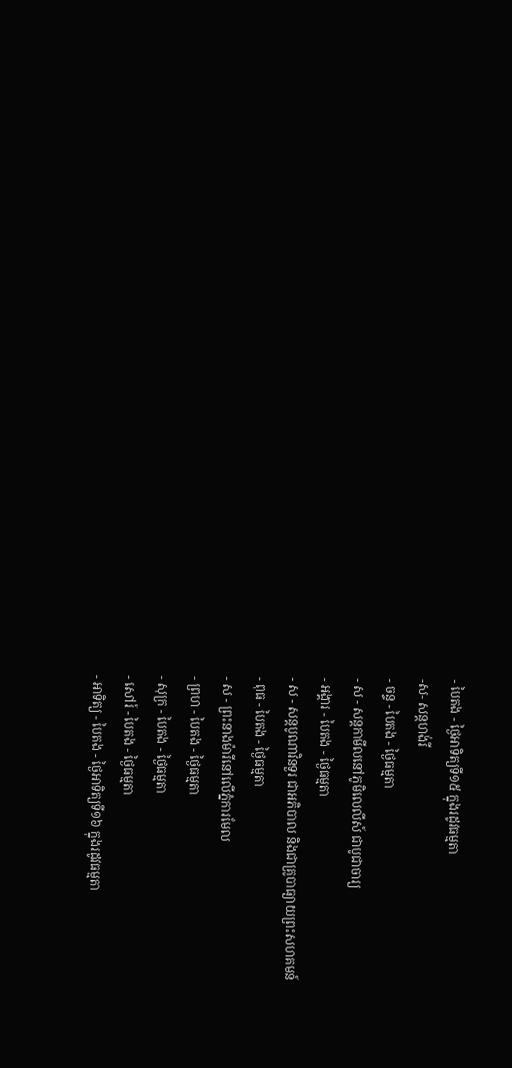- បៃតង - ថ្ងៃអាទិត្យទី១៥ ក្នុងរដូវធម្មតា
-ស- សន្ដហង់រី
- ចន្ទ - បៃតង - ថ្ងៃធម្មតា
- ស - សន្ដកាមីលនៅភូមិលេលីស៍ ជាបូជាចារ្យ
- អង្គារ - បៃតង - ថ្ងៃធម្មតា
- ស - សន្ដបូណាវិនទួរ ជាអភិបាល និងជាគ្រូបាធ្យាយព្រះសហគមន៍
- ពុធ - បៃតង - ថ្ងៃធម្មតា
- ស - ព្រះនាងម៉ារីនៅលើភ្នំការមែល
- ព្រហ - បៃតង - ថ្ងៃធម្មតា
- សុក្រ - បៃតង - ថ្ងៃធម្មតា
- សៅរ៍ - បៃតង - ថ្ងៃធម្មតា
- អាទិត្យ - បៃតង - ថ្ងៃអាទិត្យទី១៦ ក្នុងរដូវធម្មតា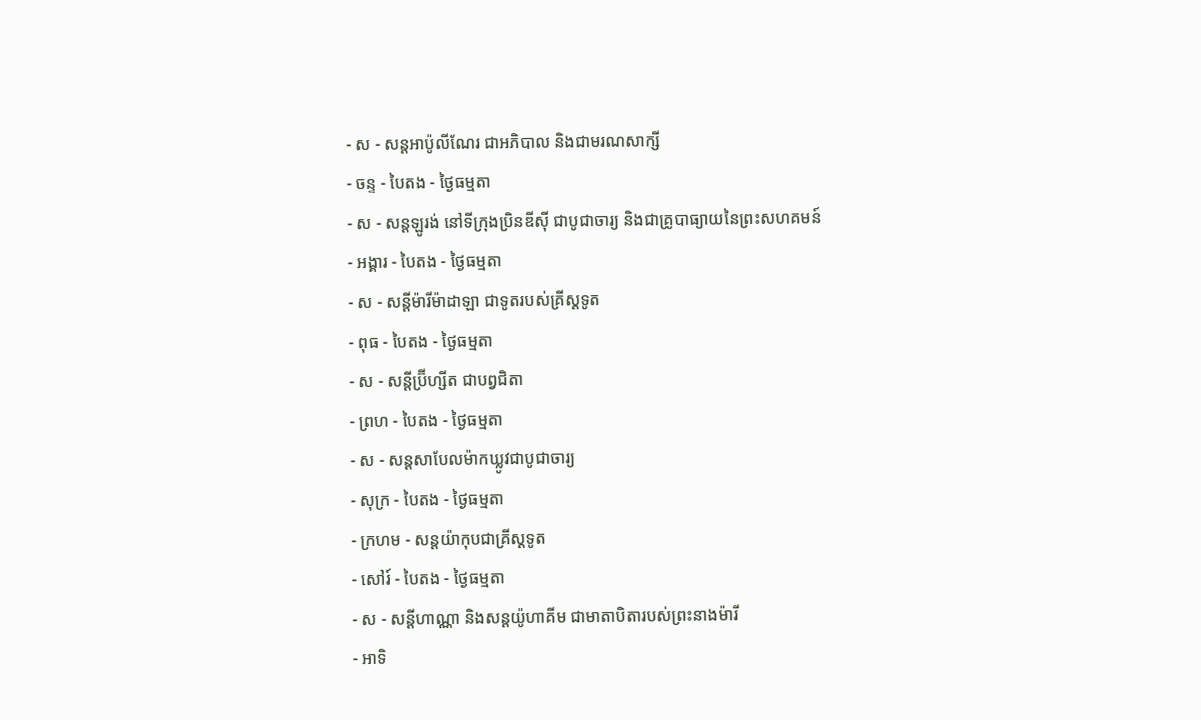- ស - សន្ដអាប៉ូលីណែរ ជាអភិបាល និងជាមរណសាក្សី
- ចន្ទ - បៃតង - ថ្ងៃធម្មតា
- ស - សន្ដឡូរង់ នៅទីក្រុងប្រិនឌីស៊ី ជាបូជាចារ្យ និងជាគ្រូបាធ្យាយនៃព្រះសហគមន៍
- អង្គារ - បៃតង - ថ្ងៃធម្មតា
- ស - សន្ដីម៉ារីម៉ាដាឡា ជាទូតរបស់គ្រីស្ដទូត
- ពុធ - បៃតង - ថ្ងៃធម្មតា
- ស - សន្ដីប្រ៊ីហ្សីត ជាបព្វជិតា
- ព្រហ - បៃតង - ថ្ងៃធម្មតា
- ស - សន្ដសាបែលម៉ាកឃ្លូវជាបូជាចារ្យ
- សុក្រ - បៃតង - ថ្ងៃធម្មតា
- ក្រហម - សន្ដយ៉ាកុបជាគ្រីស្ដទូត
- សៅរ៍ - បៃតង - ថ្ងៃធម្មតា
- ស - សន្ដីហាណ្ណា និងសន្ដយ៉ូហាគីម ជាមាតាបិតារបស់ព្រះនាងម៉ារី
- អាទិ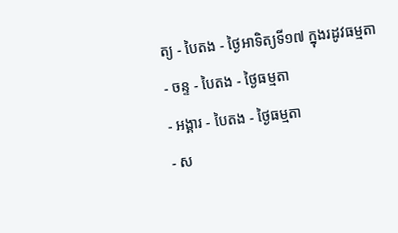ត្យ - បៃតង - ថ្ងៃអាទិត្យទី១៧ ក្នុងរដូវធម្មតា
- ចន្ទ - បៃតង - ថ្ងៃធម្មតា
- អង្គារ - បៃតង - ថ្ងៃធម្មតា
- ស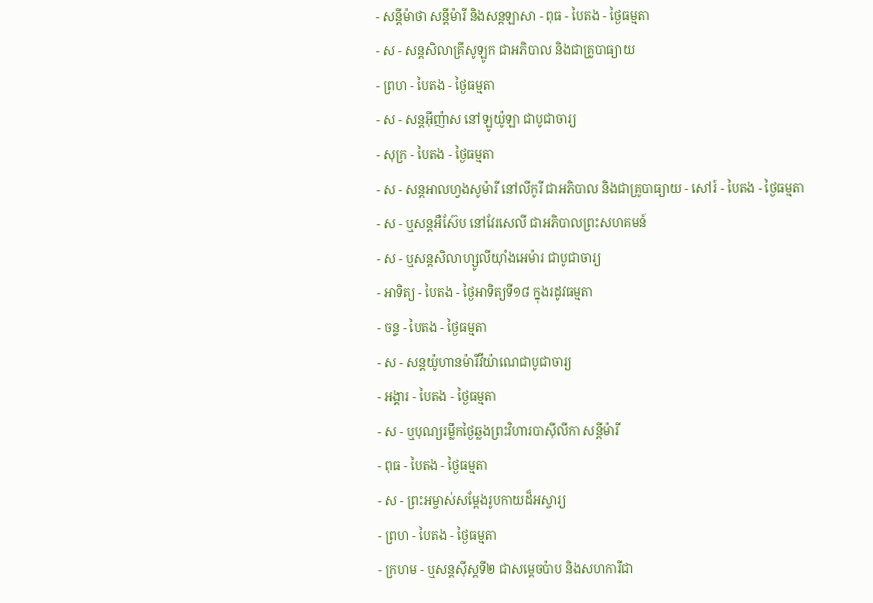- សន្ដីម៉ាថា សន្ដីម៉ារី និងសន្ដឡាសា - ពុធ - បៃតង - ថ្ងៃធម្មតា
- ស - សន្ដសិលាគ្រីសូឡូក ជាអភិបាល និងជាគ្រូបាធ្យាយ
- ព្រហ - បៃតង - ថ្ងៃធម្មតា
- ស - សន្ដអ៊ីញ៉ាស នៅឡូយ៉ូឡា ជាបូជាចារ្យ
- សុក្រ - បៃតង - ថ្ងៃធម្មតា
- ស - សន្ដអាលហ្វងសូម៉ារី នៅលីកូរី ជាអភិបាល និងជាគ្រូបាធ្យាយ - សៅរ៍ - បៃតង - ថ្ងៃធម្មតា
- ស - ឬសន្ដអឺស៊ែប នៅវែរសេលី ជាអភិបាលព្រះសហគមន៍
- ស - ឬសន្ដសិលាហ្សូលីយ៉ាំងអេម៉ារ ជាបូជាចារ្យ
- អាទិត្យ - បៃតង - ថ្ងៃអាទិត្យទី១៨ ក្នុងរដូវធម្មតា
- ចន្ទ - បៃតង - ថ្ងៃធម្មតា
- ស - សន្ដយ៉ូហានម៉ារីវីយ៉ាណេជាបូជាចារ្យ
- អង្គារ - បៃតង - ថ្ងៃធម្មតា
- ស - ឬបុណ្យរម្លឹកថ្ងៃឆ្លងព្រះវិហារបាស៊ីលីកា សន្ដីម៉ារី
- ពុធ - បៃតង - ថ្ងៃធម្មតា
- ស - ព្រះអម្ចាស់សម្ដែងរូបកាយដ៏អស្ចារ្យ
- ព្រហ - បៃតង - ថ្ងៃធម្មតា
- ក្រហម - ឬសន្ដស៊ីស្ដទី២ ជាសម្ដេចប៉ាប និងសហការីជា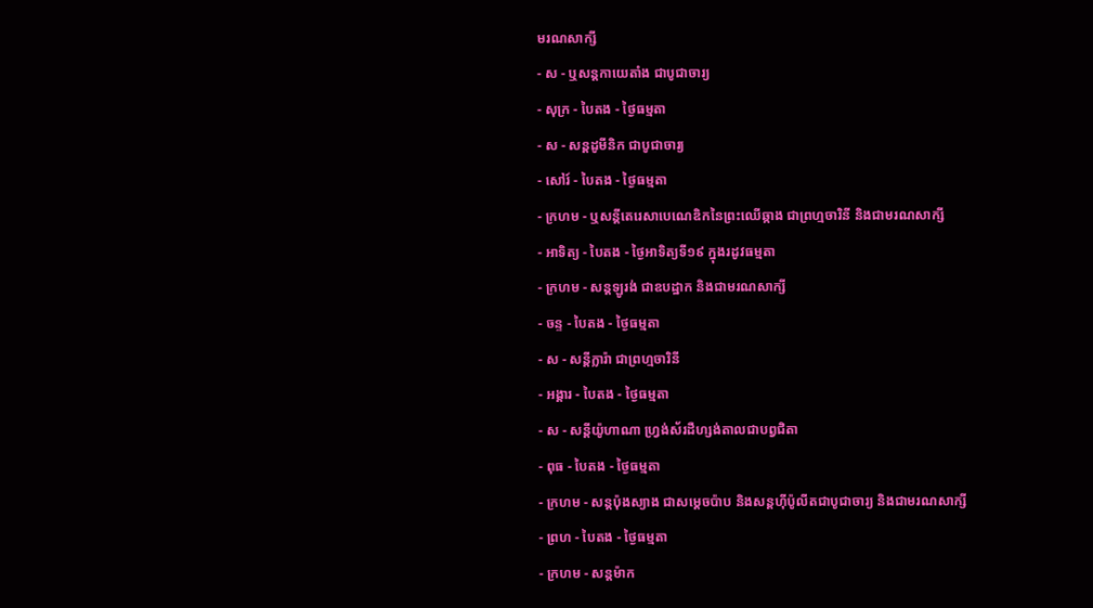មរណសាក្សី
- ស - ឬសន្ដកាយេតាំង ជាបូជាចារ្យ
- សុក្រ - បៃតង - ថ្ងៃធម្មតា
- ស - សន្ដដូមីនិក ជាបូជាចារ្យ
- សៅរ៍ - បៃតង - ថ្ងៃធម្មតា
- ក្រហម - ឬសន្ដីតេរេសាបេណេឌិកនៃព្រះឈើឆ្កាង ជាព្រហ្មចារិនី និងជាមរណសាក្សី
- អាទិត្យ - បៃតង - ថ្ងៃអាទិត្យទី១៩ ក្នុងរដូវធម្មតា
- ក្រហម - សន្ដឡូរង់ ជាឧបដ្ឋាក និងជាមរណសាក្សី
- ចន្ទ - បៃតង - ថ្ងៃធម្មតា
- ស - សន្ដីក្លារ៉ា ជាព្រហ្មចារិនី
- អង្គារ - បៃតង - ថ្ងៃធម្មតា
- ស - សន្ដីយ៉ូហាណា ហ្វ្រង់ស័រដឺហ្សង់តាលជាបព្វជិតា
- ពុធ - បៃតង - ថ្ងៃធម្មតា
- ក្រហម - សន្ដប៉ុងស្យាង ជាសម្ដេចប៉ាប និងសន្ដហ៊ីប៉ូលីតជាបូជាចារ្យ និងជាមរណសាក្សី
- ព្រហ - បៃតង - ថ្ងៃធម្មតា
- ក្រហម - សន្ដម៉ាក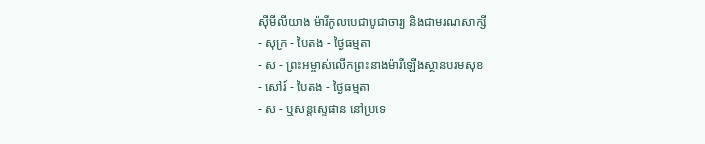ស៊ីមីលីយាង ម៉ារីកូលបេជាបូជាចារ្យ និងជាមរណសាក្សី
- សុក្រ - បៃតង - ថ្ងៃធម្មតា
- ស - ព្រះអម្ចាស់លើកព្រះនាងម៉ារីឡើងស្ថានបរមសុខ
- សៅរ៍ - បៃតង - ថ្ងៃធម្មតា
- ស - ឬសន្ដស្ទេផាន នៅប្រទេ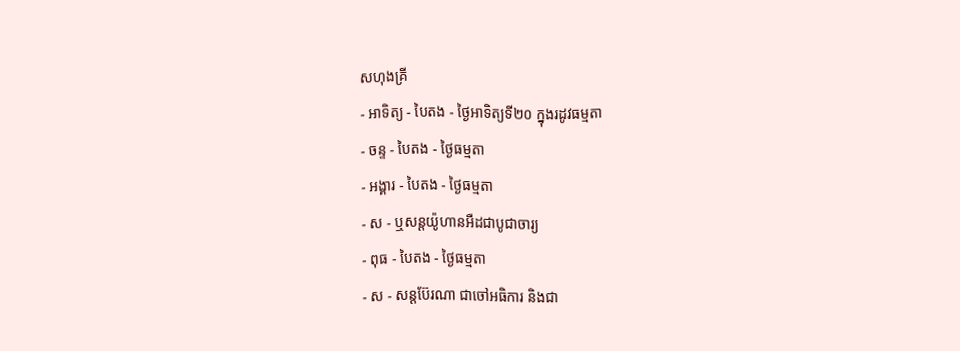សហុងគ្រី
- អាទិត្យ - បៃតង - ថ្ងៃអាទិត្យទី២០ ក្នុងរដូវធម្មតា
- ចន្ទ - បៃតង - ថ្ងៃធម្មតា
- អង្គារ - បៃតង - ថ្ងៃធម្មតា
- ស - ឬសន្ដយ៉ូហានអឺដជាបូជាចារ្យ
- ពុធ - បៃតង - ថ្ងៃធម្មតា
- ស - សន្ដប៊ែរណា ជាចៅអធិការ និងជា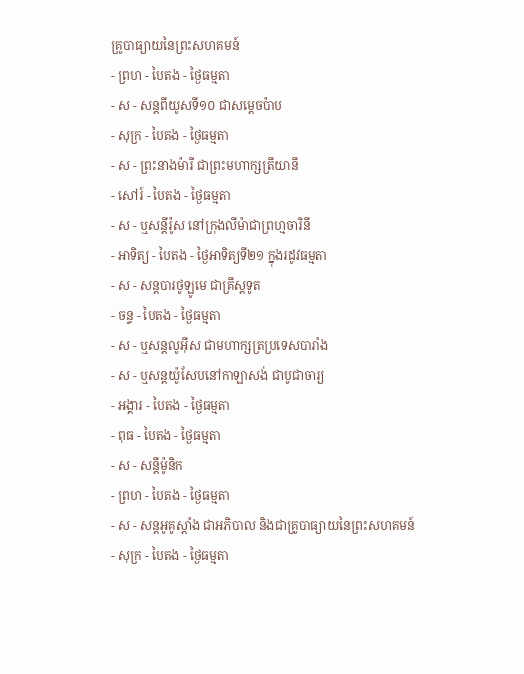គ្រូបាធ្យាយនៃព្រះសហគមន៍
- ព្រហ - បៃតង - ថ្ងៃធម្មតា
- ស - សន្ដពីយូសទី១០ ជាសម្ដេចប៉ាប
- សុក្រ - បៃតង - ថ្ងៃធម្មតា
- ស - ព្រះនាងម៉ារី ជាព្រះមហាក្សត្រីយានី
- សៅរ៍ - បៃតង - ថ្ងៃធម្មតា
- ស - ឬសន្ដីរ៉ូស នៅក្រុងលីម៉ាជាព្រហ្មចារិនី
- អាទិត្យ - បៃតង - ថ្ងៃអាទិត្យទី២១ ក្នុងរដូវធម្មតា
- ស - សន្ដបារថូឡូមេ ជាគ្រីស្ដទូត
- ចន្ទ - បៃតង - ថ្ងៃធម្មតា
- ស - ឬសន្ដលូអ៊ីស ជាមហាក្សត្រប្រទេសបារាំង
- ស - ឬសន្ដយ៉ូសែបនៅកាឡាសង់ ជាបូជាចារ្យ
- អង្គារ - បៃតង - ថ្ងៃធម្មតា
- ពុធ - បៃតង - ថ្ងៃធម្មតា
- ស - សន្ដីម៉ូនិក
- ព្រហ - បៃតង - ថ្ងៃធម្មតា
- ស - សន្ដអូគូស្ដាំង ជាអភិបាល និងជាគ្រូបាធ្យាយនៃព្រះសហគមន៍
- សុក្រ - បៃតង - ថ្ងៃធម្មតា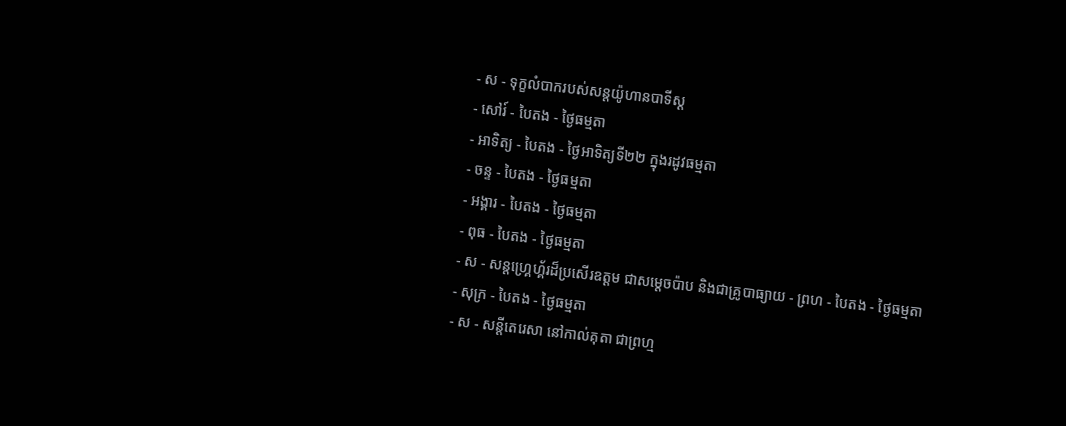- ស - ទុក្ខលំបាករបស់សន្ដយ៉ូហានបាទីស្ដ
- សៅរ៍ - បៃតង - ថ្ងៃធម្មតា
- អាទិត្យ - បៃតង - ថ្ងៃអាទិត្យទី២២ ក្នុងរដូវធម្មតា
- ចន្ទ - បៃតង - ថ្ងៃធម្មតា
- អង្គារ - បៃតង - ថ្ងៃធម្មតា
- ពុធ - បៃតង - ថ្ងៃធម្មតា
- ស - សន្ដហ្គ្រេហ្គ័រដ៏ប្រសើរឧត្ដម ជាសម្ដេចប៉ាប និងជាគ្រូបាធ្យាយ - ព្រហ - បៃតង - ថ្ងៃធម្មតា
- សុក្រ - បៃតង - ថ្ងៃធម្មតា
- ស - សន្ដីតេរេសា នៅកាល់គុតា ជាព្រហ្ម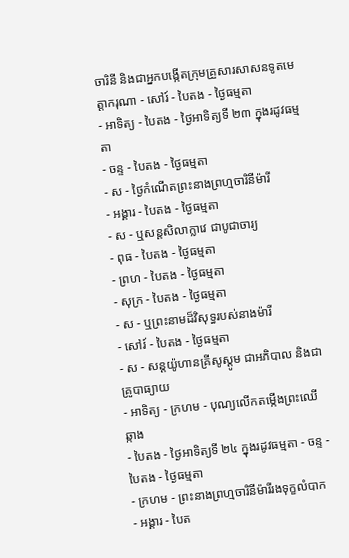ចារិនី និងជាអ្នកបង្កើតក្រុមគ្រួសារសាសនទូតមេត្ដាករុណា - សៅរ៍ - បៃតង - ថ្ងៃធម្មតា
- អាទិត្យ - បៃតង - ថ្ងៃអាទិត្យទី ២៣ ក្នុងរដូវធម្មតា
- ចន្ទ - បៃតង - ថ្ងៃធម្មតា
- ស - ថ្ងៃកំណើតព្រះនាងព្រហ្មចារិនីម៉ារី
- អង្គារ - បៃតង - ថ្ងៃធម្មតា
- ស - ឬសន្ដសិលាក្លាវេ ជាបូជាចារ្យ
- ពុធ - បៃតង - ថ្ងៃធម្មតា
- ព្រហ - បៃតង - ថ្ងៃធម្មតា
- សុក្រ - បៃតង - ថ្ងៃធម្មតា
- ស - ឬព្រះនាមដ៏វិសុទ្ធរបស់នាងម៉ារី
- សៅរ៍ - បៃតង - ថ្ងៃធម្មតា
- ស - សន្ដយ៉ូហានគ្រីសូស្ដូម ជាអភិបាល និងជាគ្រូបាធ្យាយ
- អាទិត្យ - ក្រហម - បុណ្យលើកតម្កើងព្រះឈើឆ្កាង
- បៃតង - ថ្ងៃអាទិត្យទី ២៤ ក្នុងរដូវធម្មតា - ចន្ទ - បៃតង - ថ្ងៃធម្មតា
- ក្រហម - ព្រះនាងព្រហ្មចារិនីម៉ារីរងទុក្ខលំបាក
- អង្គារ - បៃត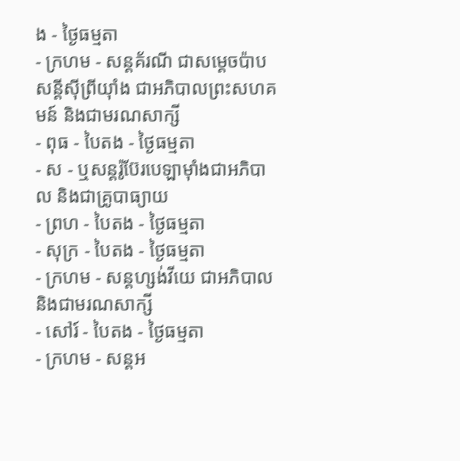ង - ថ្ងៃធម្មតា
- ក្រហម - សន្ដគ័រណី ជាសម្ដេចប៉ាប សន្ដីស៊ីព្រីយ៉ាំង ជាអភិបាលព្រះសហគមន៍ និងជាមរណសាក្សី
- ពុធ - បៃតង - ថ្ងៃធម្មតា
- ស - ឬសន្ដរ៉ូប៊ែរបេឡាម៉ាំងជាអភិបាល និងជាគ្រូបាធ្យាយ
- ព្រហ - បៃតង - ថ្ងៃធម្មតា
- សុក្រ - បៃតង - ថ្ងៃធម្មតា
- ក្រហម - សន្ដហ្សង់វីយេ ជាអភិបាល និងជាមរណសាក្សី
- សៅរ៍ - បៃតង - ថ្ងៃធម្មតា
- ក្រហម - សន្ដអ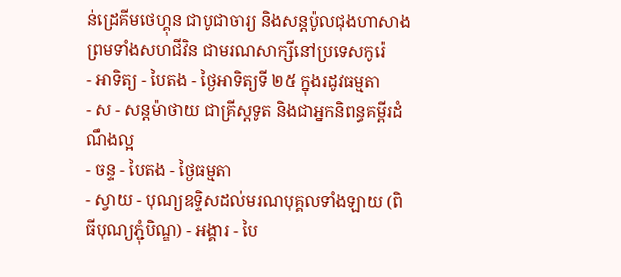ន់ដ្រេគីមថេហ្គុន ជាបូជាចារ្យ និងសន្ដប៉ូលជុងហាសាង ព្រមទាំងសហជីវិន ជាមរណសាក្សីនៅប្រទេសកូរ៉េ
- អាទិត្យ - បៃតង - ថ្ងៃអាទិត្យទី ២៥ ក្នុងរដូវធម្មតា
- ស - សន្ដម៉ាថាយ ជាគ្រីស្ដទូត និងជាអ្នកនិពន្ធគម្ពីរដំណឹងល្អ
- ចន្ទ - បៃតង - ថ្ងៃធម្មតា
- ស្វាយ - បុណ្យឧទ្ទិសដល់មរណបុគ្គលទាំងឡាយ (ពិធីបុណ្យភ្ជុំបិណ្ឌ) - អង្គារ - បៃ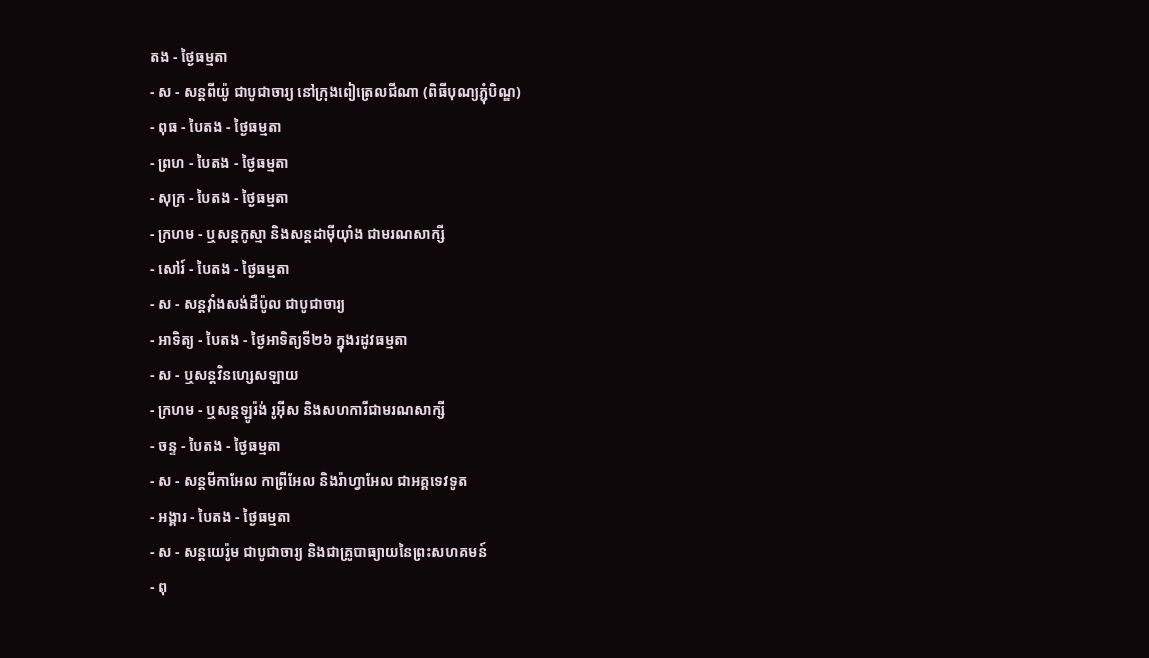តង - ថ្ងៃធម្មតា
- ស - សន្ដពីយ៉ូ ជាបូជាចារ្យ នៅក្រុងពៀត្រេលជីណា (ពិធីបុណ្យភ្ជុំបិណ្ឌ)
- ពុធ - បៃតង - ថ្ងៃធម្មតា
- ព្រហ - បៃតង - ថ្ងៃធម្មតា
- សុក្រ - បៃតង - ថ្ងៃធម្មតា
- ក្រហម - ឬសន្ដកូស្មា និងសន្ដដាម៉ីយ៉ាំង ជាមរណសាក្សី
- សៅរ៍ - បៃតង - ថ្ងៃធម្មតា
- ស - សន្ដវ៉ាំងសង់ដឺប៉ូល ជាបូជាចារ្យ
- អាទិត្យ - បៃតង - ថ្ងៃអាទិត្យទី២៦ ក្នុងរដូវធម្មតា
- ស - ឬសន្ដវិនហ្សេសឡាយ
- ក្រហម - ឬសន្ដឡូរ៉ង់ រូអ៊ីស និងសហការីជាមរណសាក្សី
- ចន្ទ - បៃតង - ថ្ងៃធម្មតា
- ស - សន្ដមីកាអែល កាព្រីអែល និងរ៉ាហ្វាអែល ជាអគ្គទេវទូត
- អង្គារ - បៃតង - ថ្ងៃធម្មតា
- ស - សន្ដយេរ៉ូម ជាបូជាចារ្យ និងជាគ្រូបាធ្យាយនៃព្រះសហគមន៍
- ពុ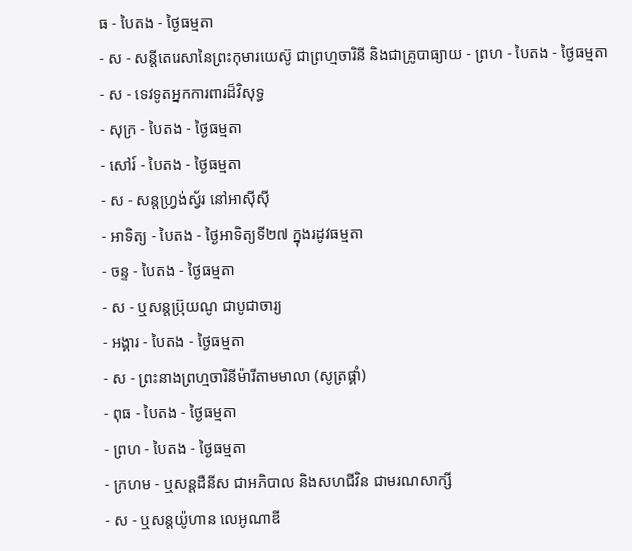ធ - បៃតង - ថ្ងៃធម្មតា
- ស - សន្ដីតេរេសានៃព្រះកុមារយេស៊ូ ជាព្រហ្មចារិនី និងជាគ្រូបាធ្យាយ - ព្រហ - បៃតង - ថ្ងៃធម្មតា
- ស - ទេវទូតអ្នកការពារដ៏វិសុទ្ធ
- សុក្រ - បៃតង - ថ្ងៃធម្មតា
- សៅរ៍ - បៃតង - ថ្ងៃធម្មតា
- ស - សន្ដហ្វ្រង់ស្វ័រ នៅអាស៊ីស៊ី
- អាទិត្យ - បៃតង - ថ្ងៃអាទិត្យទី២៧ ក្នុងរដូវធម្មតា
- ចន្ទ - បៃតង - ថ្ងៃធម្មតា
- ស - ឬសន្ដប្រ៊ុយណូ ជាបូជាចារ្យ
- អង្គារ - បៃតង - ថ្ងៃធម្មតា
- ស - ព្រះនាងព្រហ្មចារិនីម៉ារីតាមមាលា (សូត្រផ្គាំ)
- ពុធ - បៃតង - ថ្ងៃធម្មតា
- ព្រហ - បៃតង - ថ្ងៃធម្មតា
- ក្រហម - ឬសន្ដដឺនីស ជាអភិបាល និងសហជីវិន ជាមរណសាក្សី
- ស - ឬសន្ដយ៉ូហាន លេអូណាឌី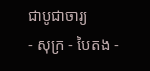ជាបូជាចារ្យ
- សុក្រ - បៃតង -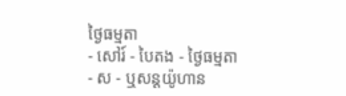ថ្ងៃធម្មតា
- សៅរ៍ - បៃតង - ថ្ងៃធម្មតា
- ស - ឬសន្ដយ៉ូហាន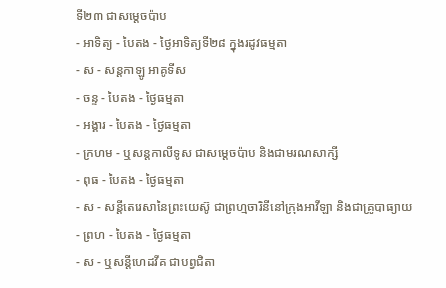ទី២៣ ជាសម្ដេចប៉ាប
- អាទិត្យ - បៃតង - ថ្ងៃអាទិត្យទី២៨ ក្នុងរដូវធម្មតា
- ស - សន្ដកាឡូ អាគូទីស
- ចន្ទ - បៃតង - ថ្ងៃធម្មតា
- អង្គារ - បៃតង - ថ្ងៃធម្មតា
- ក្រហម - ឬសន្ដកាលីទូស ជាសម្ដេចប៉ាប និងជាមរណសាក្សី
- ពុធ - បៃតង - ថ្ងៃធម្មតា
- ស - សន្ដីតេរេសានៃព្រះយេស៊ូ ជាព្រហ្មចារិនីនៅក្រុងអាវីឡា និងជាគ្រូបាធ្យាយ
- ព្រហ - បៃតង - ថ្ងៃធម្មតា
- ស - ឬសន្ដីហេដវីគ ជាបព្វជិតា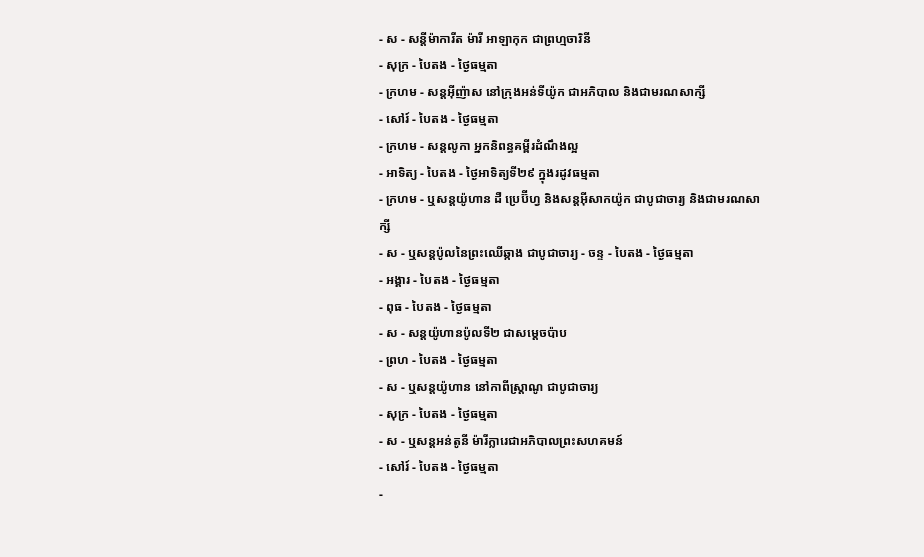- ស - សន្ដីម៉ាការីត ម៉ារី អាឡាកុក ជាព្រហ្មចារិនី
- សុក្រ - បៃតង - ថ្ងៃធម្មតា
- ក្រហម - សន្ដអ៊ីញ៉ាស នៅក្រុងអន់ទីយ៉ូក ជាអភិបាល និងជាមរណសាក្សី
- សៅរ៍ - បៃតង - ថ្ងៃធម្មតា
- ក្រហម - សន្ដលូកា អ្នកនិពន្ធគម្ពីរដំណឹងល្អ
- អាទិត្យ - បៃតង - ថ្ងៃអាទិត្យទី២៩ ក្នុងរដូវធម្មតា
- ក្រហម - ឬសន្ដយ៉ូហាន ដឺ ប្រេប៊ីហ្វ និងសន្ដអ៊ីសាកយ៉ូក ជាបូជាចារ្យ និងជាមរណសាក្សី
- ស - ឬសន្ដប៉ូលនៃព្រះឈើឆ្កាង ជាបូជាចារ្យ - ចន្ទ - បៃតង - ថ្ងៃធម្មតា
- អង្គារ - បៃតង - ថ្ងៃធម្មតា
- ពុធ - បៃតង - ថ្ងៃធម្មតា
- ស - សន្ដយ៉ូហានប៉ូលទី២ ជាសម្ដេចប៉ាប
- ព្រហ - បៃតង - ថ្ងៃធម្មតា
- ស - ឬសន្ដយ៉ូហាន នៅកាពីស្រ្ដាណូ ជាបូជាចារ្យ
- សុក្រ - បៃតង - ថ្ងៃធម្មតា
- ស - ឬសន្ដអន់តូនី ម៉ារីក្លារេជាអភិបាលព្រះសហគមន៍
- សៅរ៍ - បៃតង - ថ្ងៃធម្មតា
-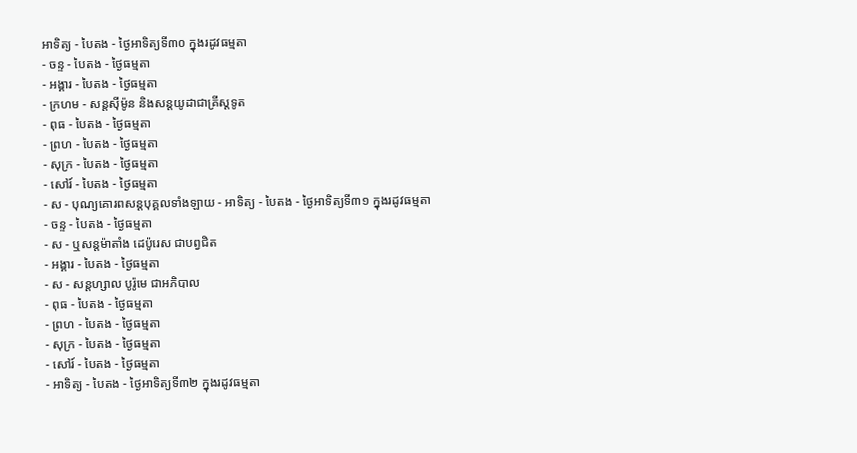អាទិត្យ - បៃតង - ថ្ងៃអាទិត្យទី៣០ ក្នុងរដូវធម្មតា
- ចន្ទ - បៃតង - ថ្ងៃធម្មតា
- អង្គារ - បៃតង - ថ្ងៃធម្មតា
- ក្រហម - សន្ដស៊ីម៉ូន និងសន្ដយូដាជាគ្រីស្ដទូត
- ពុធ - បៃតង - ថ្ងៃធម្មតា
- ព្រហ - បៃតង - ថ្ងៃធម្មតា
- សុក្រ - បៃតង - ថ្ងៃធម្មតា
- សៅរ៍ - បៃតង - ថ្ងៃធម្មតា
- ស - បុណ្យគោរពសន្ដបុគ្គលទាំងឡាយ - អាទិត្យ - បៃតង - ថ្ងៃអាទិត្យទី៣១ ក្នុងរដូវធម្មតា
- ចន្ទ - បៃតង - ថ្ងៃធម្មតា
- ស - ឬសន្ដម៉ាតាំង ដេប៉ូរេស ជាបព្វជិត
- អង្គារ - បៃតង - ថ្ងៃធម្មតា
- ស - សន្ដហ្សាល បូរ៉ូមេ ជាអភិបាល
- ពុធ - បៃតង - ថ្ងៃធម្មតា
- ព្រហ - បៃតង - ថ្ងៃធម្មតា
- សុក្រ - បៃតង - ថ្ងៃធម្មតា
- សៅរ៍ - បៃតង - ថ្ងៃធម្មតា
- អាទិត្យ - បៃតង - ថ្ងៃអាទិត្យទី៣២ ក្នុងរដូវធម្មតា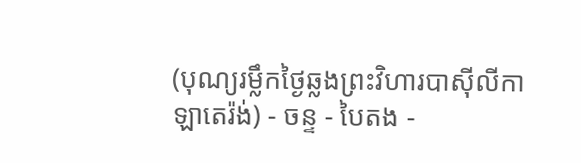(បុណ្យរម្លឹកថ្ងៃឆ្លងព្រះវិហារបាស៊ីលីកាឡាតេរ៉ង់) - ចន្ទ - បៃតង -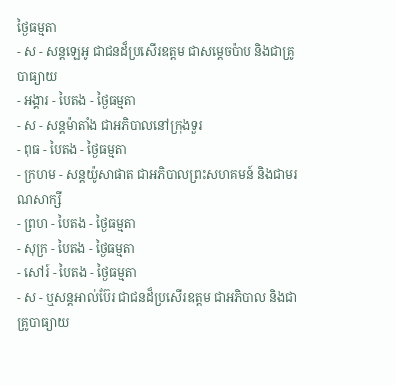ថ្ងៃធម្មតា
- ស - សន្ដឡេអូ ជាជនដ៏ប្រសើរឧត្ដម ជាសម្ដេចប៉ាប និងជាគ្រូបាធ្យាយ
- អង្គារ - បៃតង - ថ្ងៃធម្មតា
- ស - សន្ដម៉ាតាំង ជាអភិបាលនៅក្រុងទួរ
- ពុធ - បៃតង - ថ្ងៃធម្មតា
- ក្រហម - សន្ដយ៉ូសាផាត ជាអភិបាលព្រះសហគមន៍ និងជាមរណសាក្សី
- ព្រហ - បៃតង - ថ្ងៃធម្មតា
- សុក្រ - បៃតង - ថ្ងៃធម្មតា
- សៅរ៍ - បៃតង - ថ្ងៃធម្មតា
- ស - ឬសន្ដអាល់ប៊ែរ ជាជនដ៏ប្រសើរឧត្ដម ជាអភិបាល និងជាគ្រូបាធ្យាយ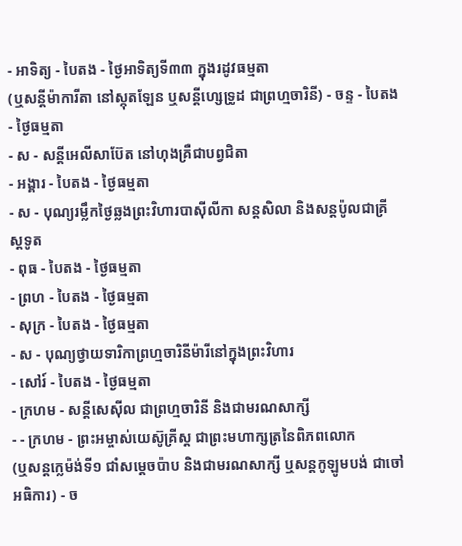- អាទិត្យ - បៃតង - ថ្ងៃអាទិត្យទី៣៣ ក្នុងរដូវធម្មតា
(ឬសន្ដីម៉ាការីតា នៅស្កុតឡែន ឬសន្ដីហ្សេទ្រូដ ជាព្រហ្មចារិនី) - ចន្ទ - បៃតង - ថ្ងៃធម្មតា
- ស - សន្ដីអេលីសាប៊ែត នៅហុងគ្រឺជាបព្វជិតា
- អង្គារ - បៃតង - ថ្ងៃធម្មតា
- ស - បុណ្យរម្លឹកថ្ងៃឆ្លងព្រះវិហារបាស៊ីលីកា សន្ដសិលា និងសន្ដប៉ូលជាគ្រីស្ដទូត
- ពុធ - បៃតង - ថ្ងៃធម្មតា
- ព្រហ - បៃតង - ថ្ងៃធម្មតា
- សុក្រ - បៃតង - ថ្ងៃធម្មតា
- ស - បុណ្យថ្វាយទារិកាព្រហ្មចារិនីម៉ារីនៅក្នុងព្រះវិហារ
- សៅរ៍ - បៃតង - ថ្ងៃធម្មតា
- ក្រហម - សន្ដីសេស៊ីល ជាព្រហ្មចារិនី និងជាមរណសាក្សី
- - ក្រហម - ព្រះអម្ចាស់យេស៊ូគ្រីស្ដ ជាព្រះមហាក្សត្រនៃពិភពលោក
(ឬសន្ដក្លេម៉ង់ទី១ ជាំសម្ដេចប៉ាប និងជាមរណសាក្សី ឬសន្ដកូឡូមបង់ ជាចៅអធិការ) - ច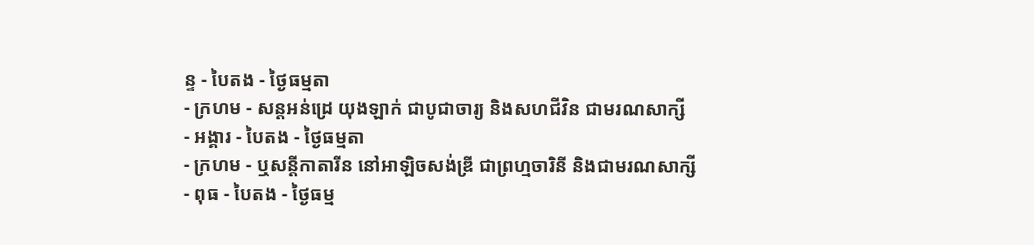ន្ទ - បៃតង - ថ្ងៃធម្មតា
- ក្រហម - សន្ដអន់ដ្រេ យុងឡាក់ ជាបូជាចារ្យ និងសហជីវិន ជាមរណសាក្សី
- អង្គារ - បៃតង - ថ្ងៃធម្មតា
- ក្រហម - ឬសន្ដីកាតារីន នៅអាឡិចសង់ឌ្រី ជាព្រហ្មចារិនី និងជាមរណសាក្សី
- ពុធ - បៃតង - ថ្ងៃធម្ម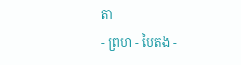តា
- ព្រហ - បៃតង -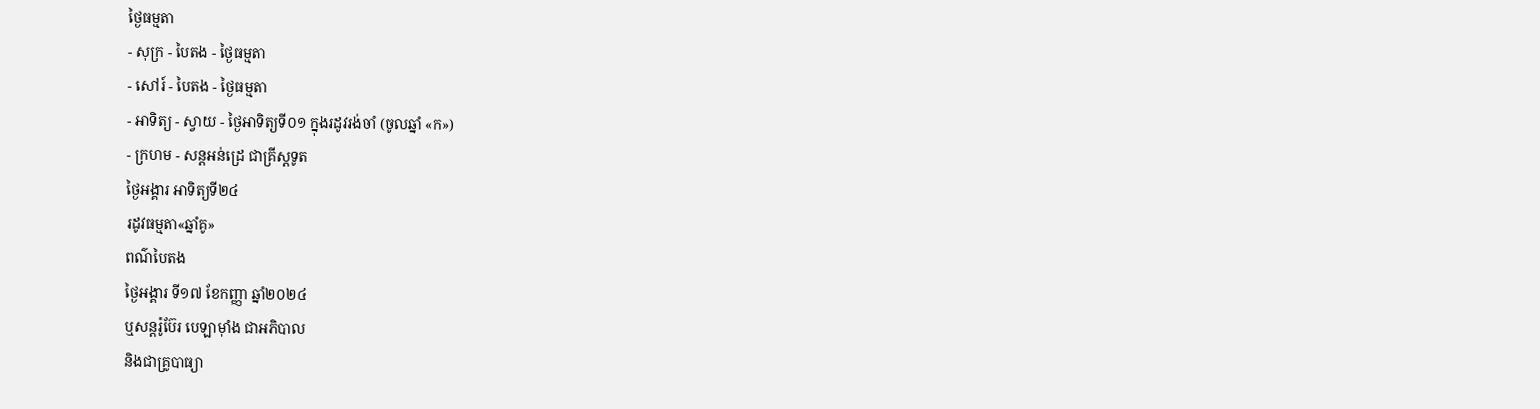ថ្ងៃធម្មតា
- សុក្រ - បៃតង - ថ្ងៃធម្មតា
- សៅរ៍ - បៃតង - ថ្ងៃធម្មតា
- អាទិត្យ - ស្វាយ - ថ្ងៃអាទិត្យទី០១ ក្នុងរដូវរង់ចាំ (ចូលឆ្នាំ «ក»)
- ក្រហម - សន្ដអន់ដ្រេ ជាគ្រីស្ដទូត
ថ្ងៃអង្គារ អាទិត្យទី២៤
រដូវធម្មតា«ឆ្នាំគូ»
ពណ៌បៃតង
ថ្ងៃអង្គារ ទី១៧ ខែកញ្ញា ឆ្នាំ២០២៤
ឬសន្តរ៉ូប៊ែរ បេឡាម៉ាំង ជាអភិបាល
និងជាគ្រូបាធ្យា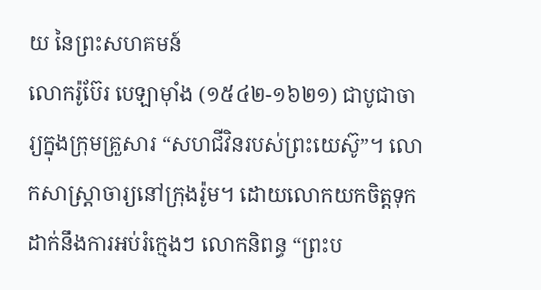យ នៃព្រះសហគមន៍
លោករ៉ូប៊ែរ បេឡាម៉ាំង (១៥៤២-១៦២១) ជាបូជាចារ្យក្នុងក្រុមគ្រួសារ “សហជីវិនរបស់ព្រះយេស៊ូ”។ លោកសាស្ត្រាចារ្យនៅក្រុងរ៉ូម។ ដោយលោកយកចិត្តទុកដាក់នឹងការអប់រំក្មេងៗ លោកនិពន្ធ “ព្រះប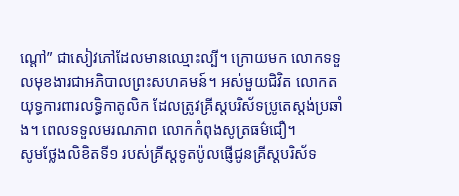ណ្តៅ” ជាសៀវភៅដែលមានឈ្មោះល្បី។ ក្រោយមក លោកទទួលមុខងារជាអភិបាលព្រះសហគមន៍។ អស់មួយជិវិត លោកតយុទ្ធការពារលទ្ធិកាតូលិក ដែលត្រូវគ្រីស្តបរិស័ទប្រូតេស្តង់ប្រឆាំង។ ពេលទទួលមរណភាព លោកកំពុងសូត្រធម៌ជឿ។
សូមថ្លែងលិខិតទី១ របស់គ្រីស្ដទូតប៉ូលផ្ញើជូនគ្រីស្ដបរិស័ទ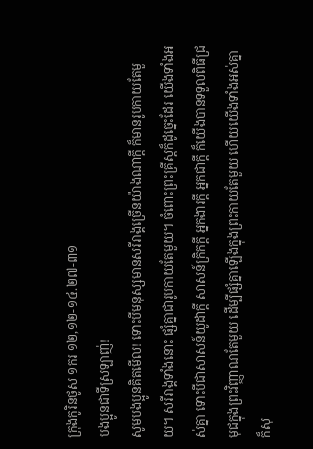ក្រុងកូរិនថូស ១ករ ១២,១២-១៤.២៧-៣១
បងប្អូនជាទីស្រឡាញ់!
សូមបងប្អូនគិតមើល! ទោះបីមនុស្សមានសរីរាង្គច្រើនយ៉ាងណាក្ដី ក៏មានរូបកាយតែមួយ។ សរីរាង្គទាំងនោះ ផ្សំគ្នាជារូបកាយតែមួយ។ ចំពោះព្រះគ្រីស្ដក៏ដូច្នេះដែរ យើងទាំងអស់គ្នា ទោះបីជាសាសន៍យូដាក្ដី សាសន៍ក្រិកក្ដី អ្នកងារក្ដី អ្នកជាក្ដី ក៏យើងបានទទួលពិធីជ្រមុជក្នុងព្រះវិញ្ញាណតែមួយ ដើម្បីផ្សំគ្នាឡើងក្នុងព្រះកាយតែមួយ ហើយយើងទាំងអស់គ្នាក៏សុ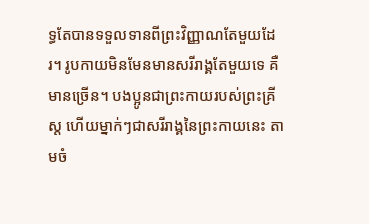ទ្ធតែបានទទួលទានពីព្រះវិញ្ញាណតែមួយដែរ។ រូបកាយមិនមែនមានសរីរាង្គតែមួយទេ គឺមានច្រើន។ បងប្អូនជាព្រះកាយរបស់ព្រះគ្រីស្ដ ហើយម្នាក់ៗជាសរីរាង្គនៃព្រះកាយនេះ តាមចំ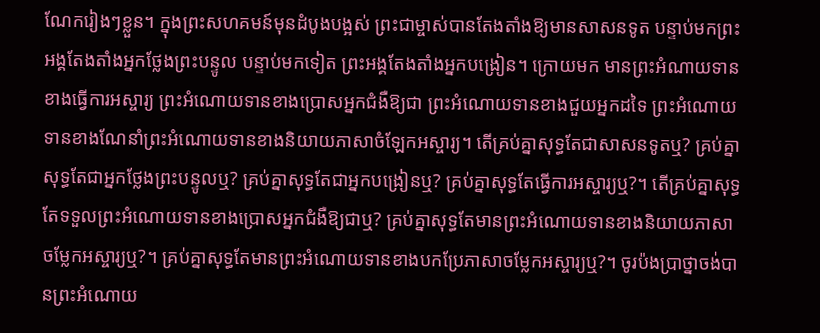ណែករៀងៗខ្លួន។ ក្នុងព្រះសហគមន៍មុនដំបូងបង្អស់ ព្រះជាម្ចាស់បានតែងតាំងឱ្យមានសាសនទូត បន្ទាប់មកព្រះអង្គតែងតាំងអ្នកថ្លែងព្រះបន្ទូល បន្ទាប់មកទៀត ព្រះអង្គតែងតាំងអ្នកបង្រៀន។ ក្រោយមក មានព្រះអំណាយទានខាងធ្វើការអស្ចារ្យ ព្រះអំណោយទានខាងប្រោសអ្នកជំងឺឱ្យជា ព្រះអំណោយទានខាងជួយអ្នកដទៃ ព្រះអំណោយទានខាងណែនាំព្រះអំណោយទានខាងនិយាយភាសាចំឡែកអស្ចារ្យ។ តើគ្រប់គ្នាសុទ្ធតែជាសាសនទូតឬ? គ្រប់គ្នាសុទ្ធតែជាអ្នកថ្លែងព្រះបន្ទូលឬ? គ្រប់គ្នាសុទ្ធតែជាអ្នកបង្រៀនឬ? គ្រប់គ្នាសុទ្ធតែធើ្វការអស្ចារ្យឬ?។ តើគ្រប់គ្នាសុទ្ធតែទទួលព្រះអំណោយទានខាងប្រោសអ្នកជំងឺឱ្យជាឬ? គ្រប់គ្នាសុទ្ធតែមានព្រះអំណោយទានខាងនិយាយភាសាចម្លែកអស្ចារ្យឬ?។ គ្រប់គ្នាសុទ្ធតែមានព្រះអំណោយទានខាងបកប្រែភាសាចម្លែកអស្ចារ្យឬ?។ ចូរប៉ងប្រាថ្នាចង់បានព្រះអំណោយ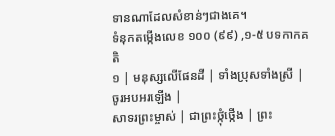ទានណាដែលសំខាន់ៗជាងគេ។
ទំនុកតម្កើងលេខ ១០០ (៩៩) ,១-៥ បទកាកគតិ
១ | មនុស្សលើផែនដី | ទាំងប្រុសទាំងស្រី | ចូរអបអរឡើង |
សាទរព្រះម្ចាស់ | ជាព្រះថ្កុំថ្កើង | ព្រះ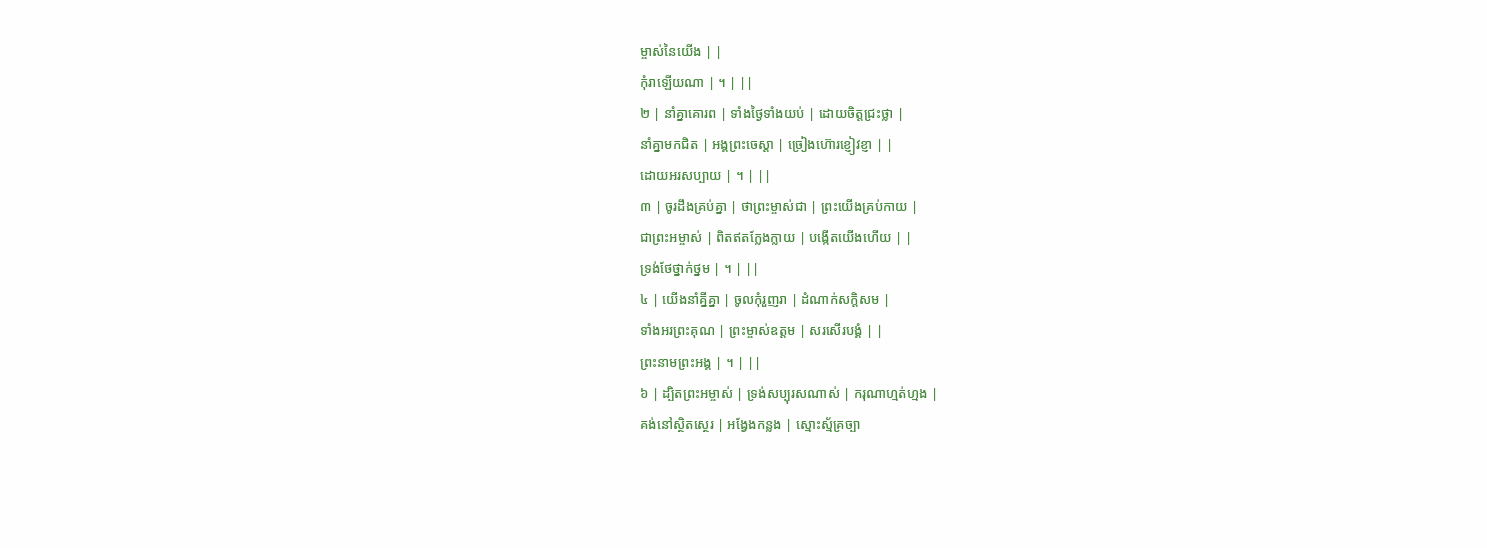ម្ចាស់នៃយើង | |
កុំរាឡើយណា | ។ | ||
២ | នាំគ្នាគោរព | ទាំងថ្ងៃទាំងយប់ | ដោយចិត្តជ្រះថ្លា |
នាំគ្នាមកជិត | អង្គព្រះចេស្ដា | ច្រៀងហ៊ោរខ្ញៀវខ្ញា | |
ដោយអរសប្បាយ | ។ | ||
៣ | ចូរដឹងគ្រប់គ្នា | ថាព្រះម្ចាស់ជា | ព្រះយើងគ្រប់កាយ |
ជាព្រះអម្ចាស់ | ពិតឥតក្លែងក្លាយ | បង្កើតយើងហើយ | |
ទ្រង់ថែថ្នាក់ថ្នម | ។ | ||
៤ | យើងនាំគ្នីគ្នា | ចូលកុំរួញរា | ដំណាក់សក្ដិសម |
ទាំងអរព្រះគុណ | ព្រះម្ចាស់ឧត្តម | សរសើរបង្គំ | |
ព្រះនាមព្រះអង្គ | ។ | ||
៦ | ដ្បិតព្រះអម្ចាស់ | ទ្រង់សប្បុរសណាស់ | ករុណាហ្មត់ហ្មង |
គង់នៅស្ថិតស្ថេរ | អង្វែងកន្លង | ស្មោះស្ម័គ្រច្បា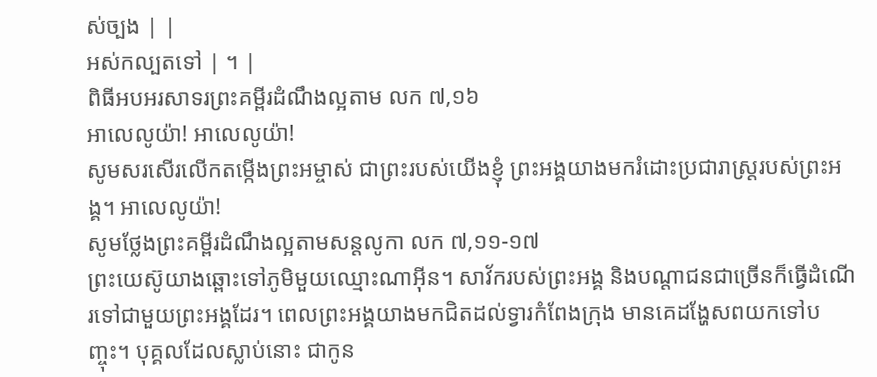ស់ច្បង | |
អស់កល្បតទៅ | ។ |
ពិធីអបអរសាទរព្រះគម្ពីរដំណឹងល្អតាម លក ៧,១៦
អាលេលូយ៉ា! អាលេលូយ៉ា!
សូមសរសើរលើកតម្កើងព្រះអម្ចាស់ ជាព្រះរបស់យើងខ្ញុំ ព្រះអង្គយាងមករំដោះប្រជារាស្រ្ដរបស់ព្រះអង្គ។ អាលេលូយ៉ា!
សូមថ្លែងព្រះគម្ពីរដំណឹងល្អតាមសន្តលូកា លក ៧,១១-១៧
ព្រះយេស៊ូយាងឆ្ពោះទៅភូមិមួយឈ្មោះណាអ៊ីន។ សាវ័ករបស់ព្រះអង្គ និងបណ្ដាជនជាច្រើនក៏ធ្វើដំណើរទៅជាមួយព្រះអង្គដែរ។ ពេលព្រះអង្គយាងមកជិតដល់ទ្វារកំពែងក្រុង មានគេដង្ហែសពយកទៅបញ្ចុះ។ បុគ្គលដែលស្លាប់នោះ ជាកូន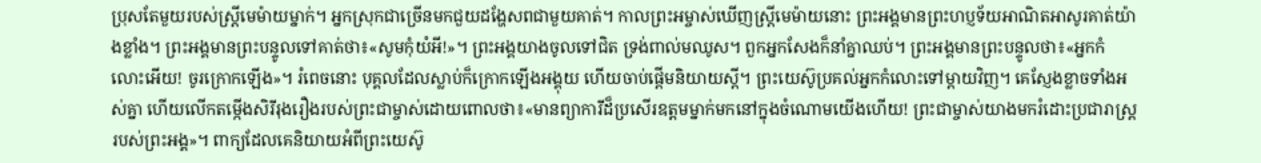ប្រុសតែមួយរបស់ស្រ្ដីមេម៉ាយម្នាក់។ អ្នកស្រុកជាច្រើនមកជួយដង្ហែសពជាមួយគាត់។ កាលព្រះអម្ចាស់ឃើញស្រ្ដីមេម៉ាយនោះ ព្រះអង្គមានព្រះហប្ញទ័យអាណិតអាសូរគាត់យ៉ាងខ្លាំង។ ព្រះអង្គមានព្រះបន្ទូលទៅគាត់ថា៖«សូមកុំយំអី!»។ ព្រះអង្គយាងចូលទៅជិត ទ្រង់ពាល់មឈូស។ ពួកអ្នកសែងក៏នាំគ្នាឈប់។ ព្រះអង្គមានព្រះបន្ទូលថា៖«អ្នកកំលោះអើយ! ចូរក្រោកឡើង»។ រំពេចនោះ បុគ្គលដែលស្លាប់ក៏ក្រោកឡើងអង្គុយ ហើយចាប់ផ្ដើមនិយាយស្ដី។ ព្រះយេស៊ូប្រគល់អ្នកកំលោះទៅម្ដាយវិញ។ គេស្ញែងខ្លាចទាំងអស់គ្នា ហើយលើកតម្កើងសិរីរុងរឿងរបស់ព្រះជាម្ចាស់ដោយពោលថា៖«មានព្យាការីដ៏ប្រសើរឧត្តមម្នាក់មកនៅក្នុងចំណោមយើងហើយ! ព្រះជាម្ចាស់យាងមករំដោះប្រជារាស្រ្ដរបស់ព្រះអង្គ»។ ពាក្យដែលគេនិយាយអំពីព្រះយេស៊ូ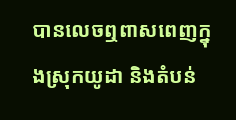បានលេចឮពាសពេញក្នុងស្រុកយូដា និងតំបន់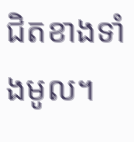ជិតខាងទាំងមូល។